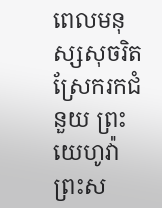ពេលមនុស្សសុចរិតស្រែករកជំនួយ ព្រះយេហូវ៉ាព្រះស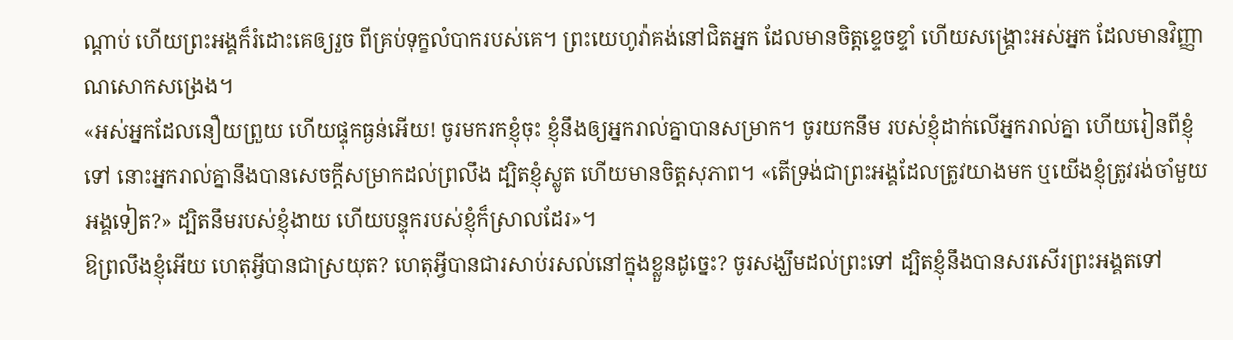ណ្ដាប់ ហើយព្រះអង្គក៏រំដោះគេឲ្យរួច ពីគ្រប់ទុក្ខលំបាករបស់គេ។ ព្រះយេហូវ៉ាគង់នៅជិតអ្នក ដែលមានចិត្តខ្ទេចខ្ទាំ ហើយសង្គ្រោះអស់អ្នក ដែលមានវិញ្ញាណសោកសង្រេង។
«អស់អ្នកដែលនឿយព្រួយ ហើយផ្ទុកធ្ងន់អើយ! ចូរមករកខ្ញុំចុះ ខ្ញុំនឹងឲ្យអ្នករាល់គ្នាបានសម្រាក។ ចូរយកនឹម របស់ខ្ញុំដាក់លើអ្នករាល់គ្នា ហើយរៀនពីខ្ញុំទៅ នោះអ្នករាល់គ្នានឹងបានសេចក្តីសម្រាកដល់ព្រលឹង ដ្បិតខ្ញុំស្លូត ហើយមានចិត្តសុភាព។ «តើទ្រង់ជាព្រះអង្គដែលត្រូវយាងមក ឬយើងខ្ញុំត្រូវរង់ចាំមួយអង្គទៀត?» ដ្បិតនឹមរបស់ខ្ញុំងាយ ហើយបន្ទុករបស់ខ្ញុំក៏ស្រាលដែរ»។
ឱព្រលឹងខ្ញុំអើយ ហេតុអ្វីបានជាស្រយុត? ហេតុអ្វីបានជារសាប់រសល់នៅក្នុងខ្លួនដូច្នេះ? ចូរសង្ឃឹមដល់ព្រះទៅ ដ្បិតខ្ញុំនឹងបានសរសើរព្រះអង្គតទៅ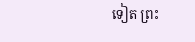ទៀត ព្រះ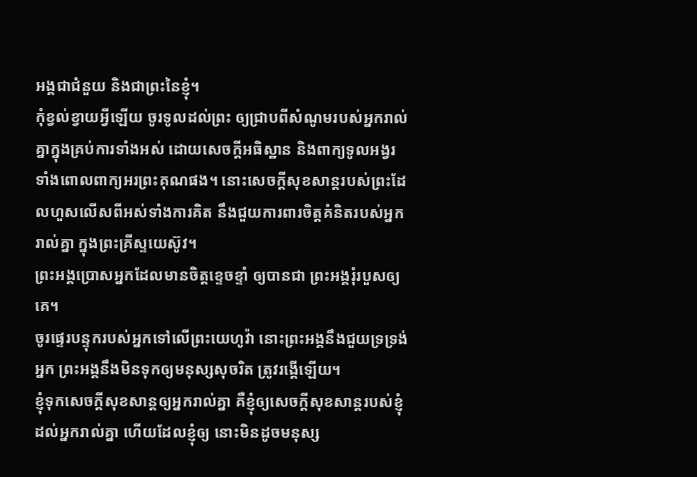អង្គជាជំនួយ និងជាព្រះនៃខ្ញុំ។
កុំខ្វល់ខ្វាយអ្វីឡើយ ចូរទូលដល់ព្រះ ឲ្យជ្រាបពីសំណូមរបស់អ្នករាល់គ្នាក្នុងគ្រប់ការទាំងអស់ ដោយសេចក្ដីអធិស្ឋាន និងពាក្យទូលអង្វរ ទាំងពោលពាក្យអរព្រះគុណផង។ នោះសេចក្ដីសុខសាន្តរបស់ព្រះដែលហួសលើសពីអស់ទាំងការគិត នឹងជួយការពារចិត្តគំនិតរបស់អ្នករាល់គ្នា ក្នុងព្រះគ្រីស្ទយេស៊ូវ។
ព្រះអង្គប្រោសអ្នកដែលមានចិត្តខ្ទេចខ្ទាំ ឲ្យបានជា ព្រះអង្គរុំរបួសឲ្យគេ។
ចូរផ្ទេរបន្ទុករបស់អ្នកទៅលើព្រះយេហូវ៉ា នោះព្រះអង្គនឹងជួយទ្រទ្រង់អ្នក ព្រះអង្គនឹងមិនទុកឲ្យមនុស្សសុចរិត ត្រូវរង្គើឡើយ។
ខ្ញុំទុកសេចក្តីសុខសាន្តឲ្យអ្នករាល់គ្នា គឺខ្ញុំឲ្យសេចក្តីសុខសាន្តរបស់ខ្ញុំដល់អ្នករាល់គ្នា ហើយដែលខ្ញុំឲ្យ នោះមិនដូចមនុស្ស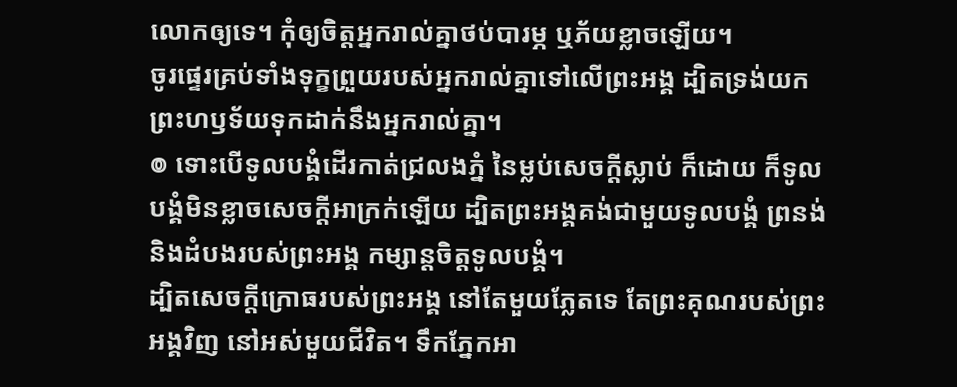លោកឲ្យទេ។ កុំឲ្យចិត្តអ្នករាល់គ្នាថប់បារម្ភ ឬភ័យខ្លាចឡើយ។
ចូរផ្ទេរគ្រប់ទាំងទុក្ខព្រួយរបស់អ្នករាល់គ្នាទៅលើព្រះអង្គ ដ្បិតទ្រង់យកព្រះហឫទ័យទុកដាក់នឹងអ្នករាល់គ្នា។
៙ ទោះបើទូលបង្គំដើរកាត់ជ្រលងភ្នំ នៃម្លប់សេចក្ដីស្លាប់ ក៏ដោយ ក៏ទូលបង្គំមិនខ្លាចសេចក្ដីអាក្រក់ឡើយ ដ្បិតព្រះអង្គគង់ជាមួយទូលបង្គំ ព្រនង់ និងដំបងរបស់ព្រះអង្គ កម្សាន្តចិត្តទូលបង្គំ។
ដ្បិតសេចក្ដីក្រោធរបស់ព្រះអង្គ នៅតែមួយភ្លែតទេ តែព្រះគុណរបស់ព្រះអង្គវិញ នៅអស់មួយជីវិត។ ទឹកភ្នែកអា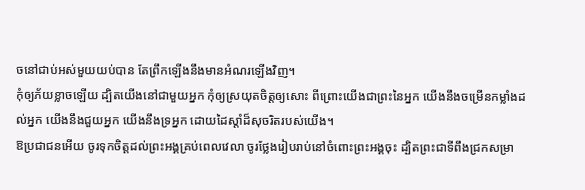ចនៅជាប់អស់មួយយប់បាន តែព្រឹកឡើងនឹងមានអំណរឡើងវិញ។
កុំឲ្យភ័យខ្លាចឡើយ ដ្បិតយើងនៅជាមួយអ្នក កុំឲ្យស្រយុតចិត្តឲ្យសោះ ពីព្រោះយើងជាព្រះនៃអ្នក យើងនឹងចម្រើនកម្លាំងដល់អ្នក យើងនឹងជួយអ្នក យើងនឹងទ្រអ្នក ដោយដៃស្តាំដ៏សុចរិតរបស់យើង។
ឱប្រជាជនអើយ ចូរទុកចិត្តដល់ព្រះអង្គគ្រប់ពេលវេលា ចូរថ្លែងរៀបរាប់នៅចំពោះព្រះអង្គចុះ ដ្បិតព្រះជាទីពឹងជ្រកសម្រា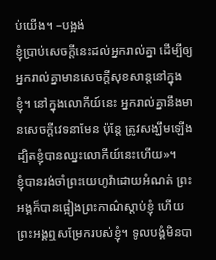ប់យើង។ –បង្អង់
ខ្ញុំប្រាប់សេចក្ដីនេះដល់អ្នករាល់គ្នា ដើម្បីឲ្យអ្នករាល់គ្នាមានសេចក្តីសុខសាន្តនៅក្នុងខ្ញុំ។ នៅក្នុងលោកីយ៍នេះ អ្នករាល់គ្នានឹងមានសេចក្តីវេទនាមែន ប៉ុន្តែ ត្រូវសង្ឃឹមឡើង ដ្បិតខ្ញុំបានឈ្នះលោកីយ៍នេះហើយ»។
ខ្ញុំបានរង់ចាំព្រះយេហូវ៉ាដោយអំណត់ ព្រះអង្គក៏បានផ្អៀងព្រះកាណ៌ស្តាប់ខ្ញុំ ហើយព្រះអង្គឮសម្រែករបស់ខ្ញុំ។ ទូលបង្គំមិនបា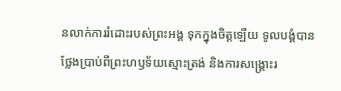នលាក់ការរំដោះរបស់ព្រះអង្គ ទុកក្នុងចិត្តឡើយ ទូលបង្គំបានថ្លែងប្រាប់ពីព្រះហឫទ័យស្មោះត្រង់ និងការសង្គ្រោះរ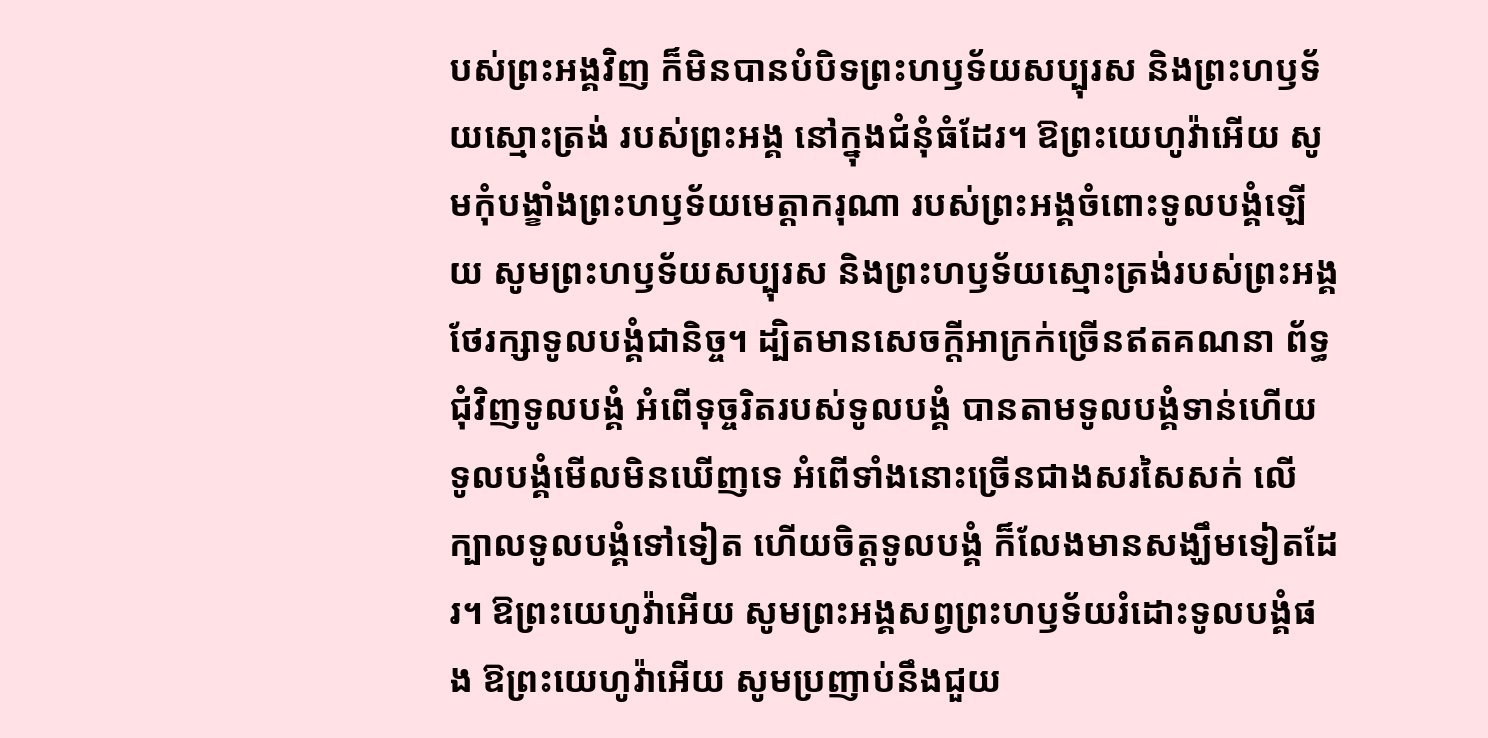បស់ព្រះអង្គវិញ ក៏មិនបានបំបិទព្រះហឫទ័យសប្បុរស និងព្រះហឫទ័យស្មោះត្រង់ របស់ព្រះអង្គ នៅក្នុងជំនុំធំដែរ។ ឱព្រះយេហូវ៉ាអើយ សូមកុំបង្ខាំងព្រះហឫទ័យមេត្តាករុណា របស់ព្រះអង្គចំពោះទូលបង្គំឡើយ សូមព្រះហឫទ័យសប្បុរស និងព្រះហឫទ័យស្មោះត្រង់របស់ព្រះអង្គ ថែរក្សាទូលបង្គំជានិច្ច។ ដ្បិតមានសេចក្ដីអាក្រក់ច្រើនឥតគណនា ព័ទ្ធជុំវិញទូលបង្គំ អំពើទុច្ចរិតរបស់ទូលបង្គំ បានតាមទូលបង្គំទាន់ហើយ ទូលបង្គំមើលមិនឃើញទេ អំពើទាំងនោះច្រើនជាងសរសៃសក់ លើក្បាលទូលបង្គំទៅទៀត ហើយចិត្តទូលបង្គំ ក៏លែងមានសង្ឃឹមទៀតដែរ។ ឱព្រះយេហូវ៉ាអើយ សូមព្រះអង្គសព្វព្រះហឫទ័យរំដោះទូលបង្គំផង ឱព្រះយេហូវ៉ាអើយ សូមប្រញាប់នឹងជួយ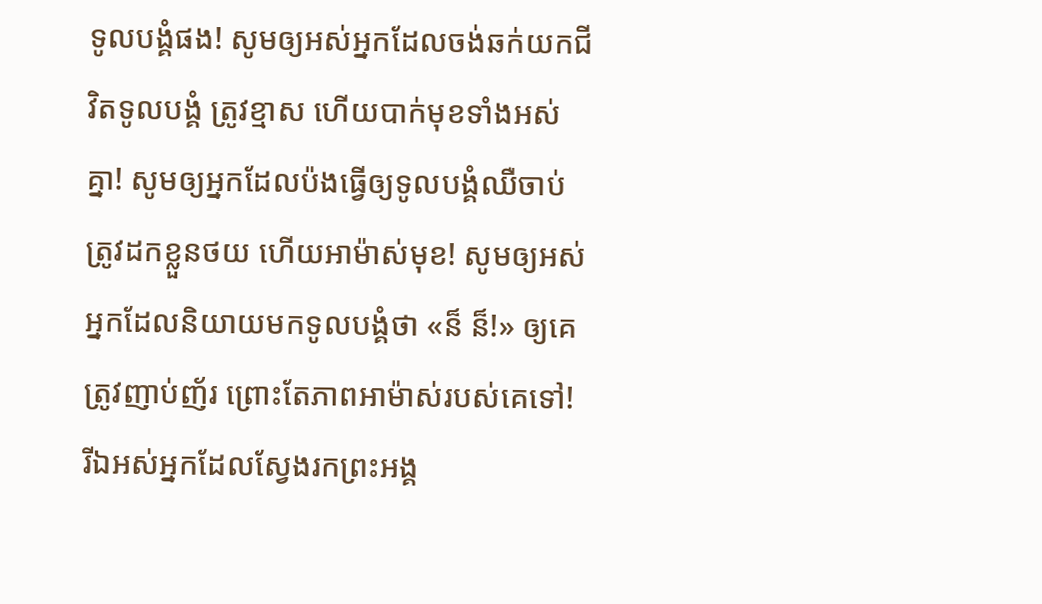ទូលបង្គំផង! សូមឲ្យអស់អ្នកដែលចង់ឆក់យកជីវិតទូលបង្គំ ត្រូវខ្មាស ហើយបាក់មុខទាំងអស់គ្នា! សូមឲ្យអ្នកដែលប៉ងធ្វើឲ្យទូលបង្គំឈឺចាប់ ត្រូវដកខ្លួនថយ ហើយអាម៉ាស់មុខ! សូមឲ្យអស់អ្នកដែលនិយាយមកទូលបង្គំថា «ន៏ ន៏!» ឲ្យគេត្រូវញាប់ញ័រ ព្រោះតែភាពអាម៉ាស់របស់គេទៅ! រីឯអស់អ្នកដែលស្វែងរកព្រះអង្គ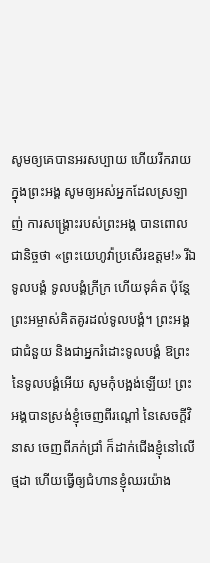សូមឲ្យគេបានអរសប្បាយ ហើយរីករាយក្នុងព្រះអង្គ សូមឲ្យអស់អ្នកដែលស្រឡាញ់ ការសង្គ្រោះរបស់ព្រះអង្គ បានពោលជានិច្ចថា «ព្រះយេហូវ៉ាប្រសើរឧត្តម!» រីឯទូលបង្គំ ទូលបង្គំក្រីក្រ ហើយទុគ៌ត ប៉ុន្តែ ព្រះអម្ចាស់គិតគូរដល់ទូលបង្គំ។ ព្រះអង្គជាជំនួយ និងជាអ្នករំដោះទូលបង្គំ ឱព្រះនៃទូលបង្គំអើយ សូមកុំបង្អង់ឡើយ! ព្រះអង្គបានស្រង់ខ្ញុំចេញពីរណ្ដៅ នៃសេចក្ដីវិនាស ចេញពីភក់ជ្រាំ ក៏ដាក់ជើងខ្ញុំនៅលើថ្មដា ហើយធ្វើឲ្យជំហានខ្ញុំឈរយ៉ាង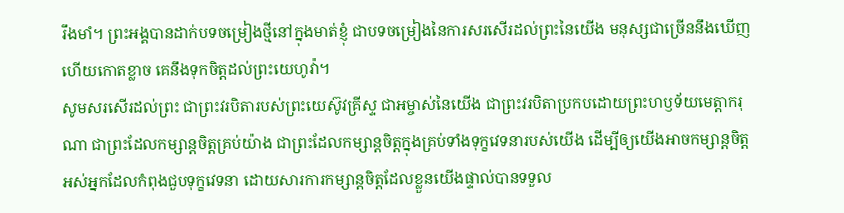រឹងមាំ។ ព្រះអង្គបានដាក់បទចម្រៀងថ្មីនៅក្នុងមាត់ខ្ញុំ ជាបទចម្រៀងនៃការសរសើរដល់ព្រះនៃយើង មនុស្សជាច្រើននឹងឃើញ ហើយកោតខ្លាច គេនឹងទុកចិត្តដល់ព្រះយេហូវ៉ា។
សូមសរសើរដល់ព្រះ ជាព្រះវរបិតារបស់ព្រះយេស៊ូវគ្រីស្ទ ជាអម្ចាស់នៃយើង ជាព្រះវរបិតាប្រកបដោយព្រះហឫទ័យមេត្ដាករុណា ជាព្រះដែលកម្សាន្តចិត្តគ្រប់យ៉ាង ជាព្រះដែលកម្សាន្តចិត្តក្នុងគ្រប់ទាំងទុក្ខវេទនារបស់យើង ដើម្បីឲ្យយើងអាចកម្សាន្តចិត្តអស់អ្នកដែលកំពុងជួបទុក្ខវេទនា ដោយសារការកម្សាន្តចិត្តដែលខ្លួនយើងផ្ទាល់បានទទួល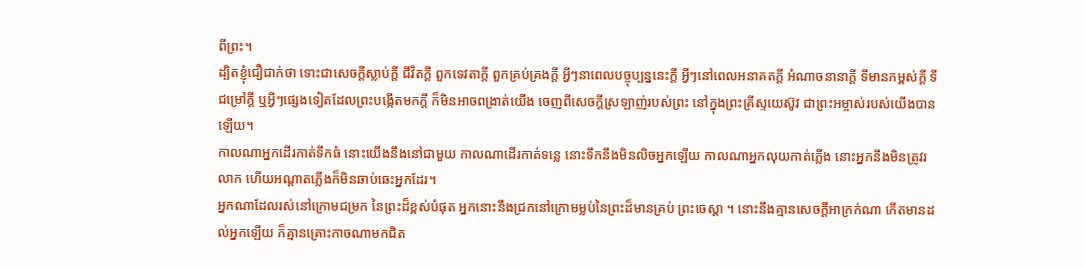ពីព្រះ។
ដ្បិតខ្ញុំជឿជាក់ថា ទោះជាសេចក្ដីស្លាប់ក្ដី ជីវិតក្ដី ពួកទេវតាក្ដី ពួកគ្រប់គ្រងក្ដី អ្វីៗនាពេលបច្ចុប្បន្ននេះក្ដី អ្វីៗនៅពេលអនាគតក្ដី អំណាចនានាក្ដី ទីមានកម្ពស់ក្ដី ទីជម្រៅក្ដី ឬអ្វីៗផ្សេងទៀតដែលព្រះបង្កើតមកក្តី ក៏មិនអាចពង្រាត់យើង ចេញពីសេចក្តីស្រឡាញ់របស់ព្រះ នៅក្នុងព្រះគ្រីស្ទយេស៊ូវ ជាព្រះអម្ចាស់របស់យើងបានឡើយ។
កាលណាអ្នកដើរកាត់ទឹកធំ នោះយើងនឹងនៅជាមួយ កាលណាដើរកាត់ទន្លេ នោះទឹកនឹងមិនលិចអ្នកឡើយ កាលណាអ្នកលុយកាត់ភ្លើង នោះអ្នកនឹងមិនត្រូវរលាក ហើយអណ្ដាតភ្លើងក៏មិនឆាប់ឆេះអ្នកដែរ។
អ្នកណាដែលរស់នៅក្រោមជម្រក នៃព្រះដ៏ខ្ពស់បំផុត អ្នកនោះនឹងជ្រកនៅក្រោមម្លប់នៃព្រះដ៏មានគ្រប់ ព្រះចេស្តា ។ នោះនឹងគ្មានសេចក្ដីអាក្រក់ណា កើតមានដល់អ្នកឡើយ ក៏គ្មានគ្រោះកាចណាមកជិត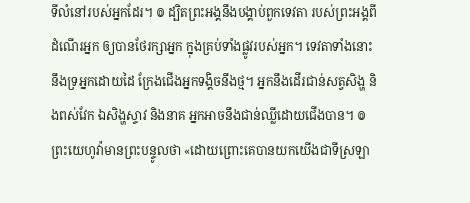ទីលំនៅរបស់អ្នកដែរ។ ៙ ដ្បិតព្រះអង្គនឹងបង្គាប់ពួកទេវតា របស់ព្រះអង្គពីដំណើរអ្នក ឲ្យបានថែរក្សាអ្នក ក្នុងគ្រប់ទាំងផ្លូវរបស់អ្នក។ ទេវតាទាំងនោះនឹងទ្រអ្នកដោយដៃ ក្រែងជើងអ្នកទង្គិចនឹងថ្ម។ អ្នកនឹងដើរជាន់សត្វសិង្ហ និងពស់វែក ឯសិង្ហស្ទាវ និងនាគ អ្នកអាចនឹងជាន់ឈ្លីដោយជើងបាន។ ៙ ព្រះយេហូវ៉ាមានព្រះបន្ទូលថា «ដោយព្រោះគេបានយកយើងជាទីស្រឡា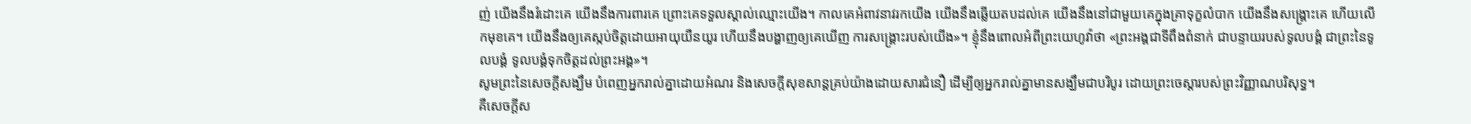ញ់ យើងនឹងរំដោះគេ យើងនឹងការពារគេ ព្រោះគេទទួលស្គាល់ឈ្មោះយើង។ កាលគេអំពាវនាវរកយើង យើងនឹងឆ្លើយតបដល់គេ យើងនឹងនៅជាមួយគេក្នុងគ្រាទុក្ខលំបាក យើងនឹងសង្គ្រោះគេ ហើយលើកមុខគេ។ យើងនឹងឲ្យគេស្កប់ចិត្តដោយអាយុយឺនយូរ ហើយនឹងបង្ហាញឲ្យគេឃើញ ការសង្គ្រោះរបស់យើង»។ ខ្ញុំនឹងពោលអំពីព្រះយេហូវ៉ាថា «ព្រះអង្គជាទីពឹងពំនាក់ ជាបន្ទាយរបស់ទូលបង្គំ ជាព្រះនៃទូលបង្គំ ទូលបង្គំទុកចិត្តដល់ព្រះអង្គ»។
សូមព្រះនៃសេចក្តីសង្ឃឹម បំពេញអ្នករាល់គ្នាដោយអំណរ និងសេចក្តីសុខសាន្តគ្រប់យ៉ាងដោយសារជំនឿ ដើម្បីឲ្យអ្នករាល់គ្នាមានសង្ឃឹមជាបរិបូរ ដោយព្រះចេស្តារបស់ព្រះវិញ្ញាណបរិសុទ្ធ។
គឺសេចក្ដីស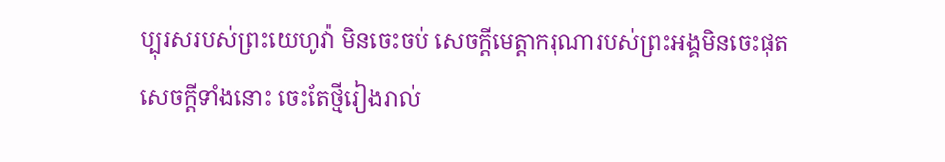ប្បុរសរបស់ព្រះយេហូវ៉ា មិនចេះចប់ សេចក្ដីមេត្តាករុណារបស់ព្រះអង្គមិនចេះផុត សេចក្ដីទាំងនោះ ចេះតែថ្មីរៀងរាល់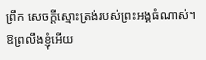ព្រឹក សេចក្ដីស្មោះត្រង់របស់ព្រះអង្គធំណាស់។
ឱព្រលឹងខ្ញុំអើយ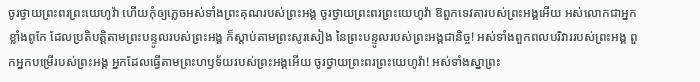ចូរថ្វាយព្រះពរព្រះយេហូវ៉ា ហើយកុំឲ្យភ្លេចអស់ទាំងព្រះគុណរបស់ព្រះអង្គ ចូរថ្វាយព្រះពរព្រះយេហូវ៉ា ឱពួកទេវតារបស់ព្រះអង្គអើយ អស់លោកជាអ្នកខ្លាំងពូកែ ដែលប្រតិបត្តិតាមព្រះបន្ទូលរបស់ព្រះអង្គ ក៏ស្តាប់តាមព្រះសូរសៀង នៃព្រះបន្ទូលរបស់ព្រះអង្គជានិច្ច! អស់ទាំងពួកពលបរិវាររបស់ព្រះអង្គ ពួកអ្នកបម្រើរបស់ព្រះអង្គ អ្នកដែលធ្វើតាមព្រះហឫទ័យរបស់ព្រះអង្គអើយ ចូរថ្វាយព្រះពរព្រះយេហូវ៉ា! អស់ទាំងស្នាព្រះ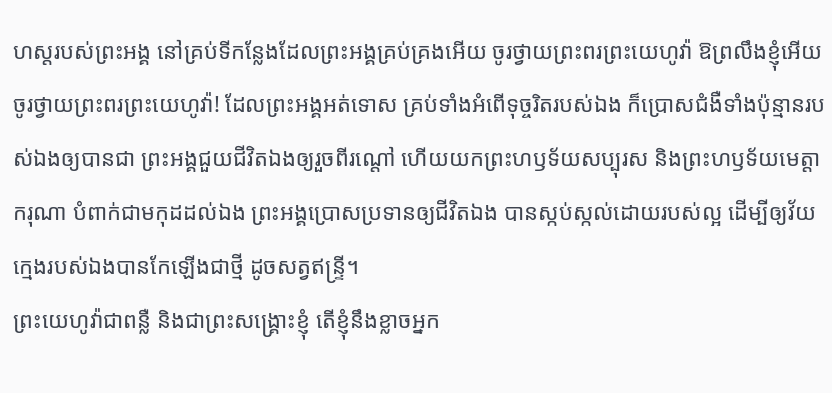ហស្តរបស់ព្រះអង្គ នៅគ្រប់ទីកន្លែងដែលព្រះអង្គគ្រប់គ្រងអើយ ចូរថ្វាយព្រះពរព្រះយេហូវ៉ា ឱព្រលឹងខ្ញុំអើយ ចូរថ្វាយព្រះពរព្រះយេហូវ៉ា! ដែលព្រះអង្គអត់ទោស គ្រប់ទាំងអំពើទុច្ចរិតរបស់ឯង ក៏ប្រោសជំងឺទាំងប៉ុន្មានរបស់ឯងឲ្យបានជា ព្រះអង្គជួយជីវិតឯងឲ្យរួចពីរណ្តៅ ហើយយកព្រះហឫទ័យសប្បុរស និងព្រះហឫទ័យមេត្តាករុណា បំពាក់ជាមកុដដល់ឯង ព្រះអង្គប្រោសប្រទានឲ្យជីវិតឯង បានស្កប់ស្កល់ដោយរបស់ល្អ ដើម្បីឲ្យវ័យក្មេងរបស់ឯងបានកែឡើងជាថ្មី ដូចសត្វឥន្ទ្រី។
ព្រះយេហូវ៉ាជាពន្លឺ និងជាព្រះសង្គ្រោះខ្ញុំ តើខ្ញុំនឹងខ្លាចអ្នក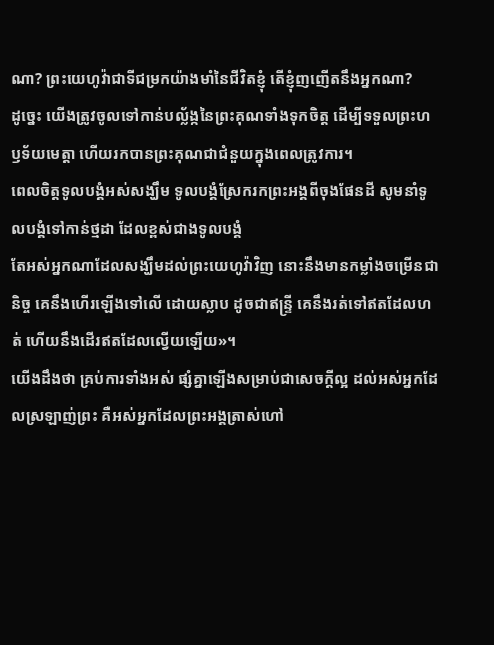ណា? ព្រះយេហូវ៉ាជាទីជម្រកយ៉ាងមាំនៃជីវិតខ្ញុំ តើខ្ញុំញញើតនឹងអ្នកណា?
ដូច្នេះ យើងត្រូវចូលទៅកាន់បល្ល័ង្កនៃព្រះគុណទាំងទុកចិត្ត ដើម្បីទទួលព្រះហឫទ័យមេត្តា ហើយរកបានព្រះគុណជាជំនួយក្នុងពេលត្រូវការ។
ពេលចិត្តទូលបង្គំអស់សង្ឃឹម ទូលបង្គំស្រែករកព្រះអង្គពីចុងផែនដី សូមនាំទូលបង្គំទៅកាន់ថ្មដា ដែលខ្ពស់ជាងទូលបង្គំ
តែអស់អ្នកណាដែលសង្ឃឹមដល់ព្រះយេហូវ៉ាវិញ នោះនឹងមានកម្លាំងចម្រើនជានិច្ច គេនឹងហើរឡើងទៅលើ ដោយស្លាប ដូចជាឥន្ទ្រី គេនឹងរត់ទៅឥតដែលហត់ ហើយនឹងដើរឥតដែលល្វើយឡើយ»។
យើងដឹងថា គ្រប់ការទាំងអស់ ផ្សំគ្នាឡើងសម្រាប់ជាសេចក្តីល្អ ដល់អស់អ្នកដែលស្រឡាញ់ព្រះ គឺអស់អ្នកដែលព្រះអង្គត្រាស់ហៅ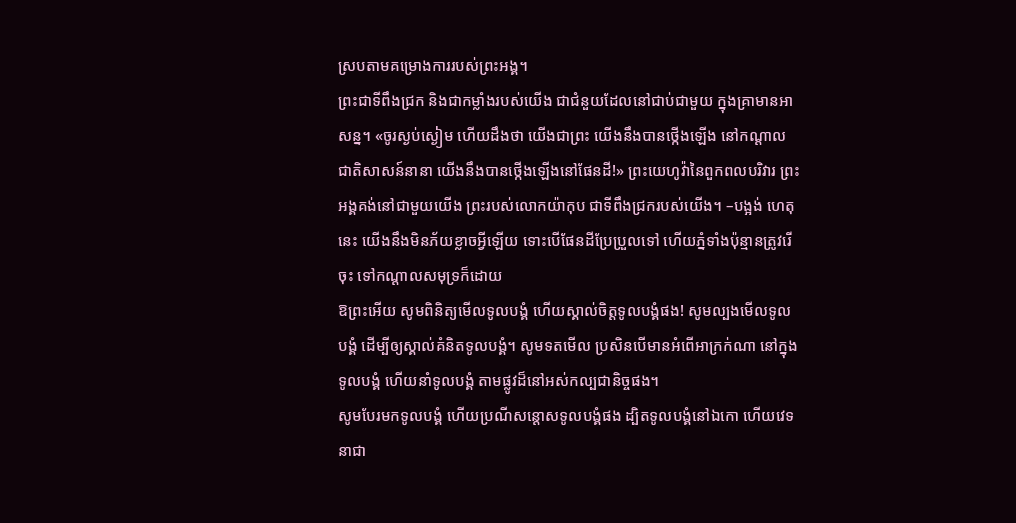ស្របតាមគម្រោងការរបស់ព្រះអង្គ។
ព្រះជាទីពឹងជ្រក និងជាកម្លាំងរបស់យើង ជាជំនួយដែលនៅជាប់ជាមួយ ក្នុងគ្រាមានអាសន្ន។ «ចូរស្ងប់ស្ងៀម ហើយដឹងថា យើងជាព្រះ យើងនឹងបានថ្កើងឡើង នៅកណ្ដាលជាតិសាសន៍នានា យើងនឹងបានថ្កើងឡើងនៅផែនដី!» ព្រះយេហូវ៉ានៃពួកពលបរិវារ ព្រះអង្គគង់នៅជាមួយយើង ព្រះរបស់លោកយ៉ាកុប ជាទីពឹងជ្រករបស់យើង។ –បង្អង់ ហេតុនេះ យើងនឹងមិនភ័យខ្លាចអ្វីឡើយ ទោះបើផែនដីប្រែប្រួលទៅ ហើយភ្នំទាំងប៉ុន្មានត្រូវរើចុះ ទៅកណ្ដាលសមុទ្រក៏ដោយ
ឱព្រះអើយ សូមពិនិត្យមើលទូលបង្គំ ហើយស្គាល់ចិត្តទូលបង្គំផង! សូមល្បងមើលទូលបង្គំ ដើម្បីឲ្យស្គាល់គំនិតទូលបង្គំ។ សូមទតមើល ប្រសិនបើមានអំពើអាក្រក់ណា នៅក្នុងទូលបង្គំ ហើយនាំទូលបង្គំ តាមផ្លូវដ៏នៅអស់កល្បជានិច្ចផង។
សូមបែរមកទូលបង្គំ ហើយប្រណីសន្ដោសទូលបង្គំផង ដ្បិតទូលបង្គំនៅឯកោ ហើយវេទនាជា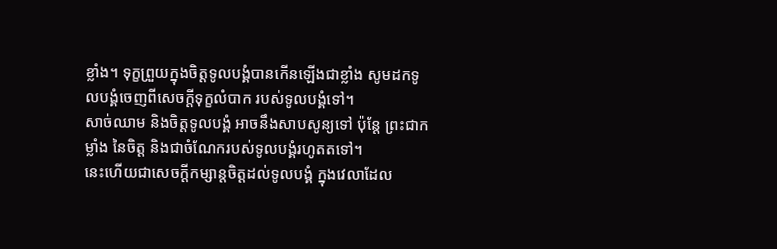ខ្លាំង។ ទុក្ខព្រួយក្នុងចិត្តទូលបង្គំបានកើនឡើងជាខ្លាំង សូមដកទូលបង្គំចេញពីសេចក្ដីទុក្ខលំបាក របស់ទូលបង្គំទៅ។
សាច់ឈាម និងចិត្តទូលបង្គំ អាចនឹងសាបសូន្យទៅ ប៉ុន្តែ ព្រះជាកម្លាំង នៃចិត្ត និងជាចំណែករបស់ទូលបង្គំរហូតតទៅ។
នេះហើយជាសេចក្ដីកម្សាន្តចិត្តដល់ទូលបង្គំ ក្នុងវេលាដែល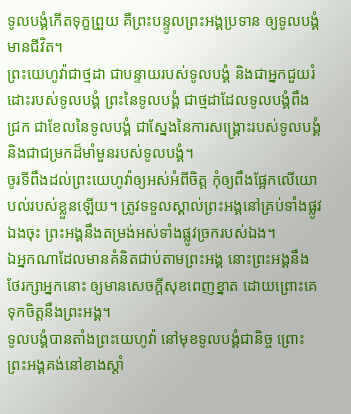ទូលបង្គំកើតទុក្ខព្រួយ គឺព្រះបន្ទូលព្រះអង្គប្រទាន ឲ្យទូលបង្គំមានជីវិត។
ព្រះយេហូវ៉ាជាថ្មដា ជាបន្ទាយរបស់ទូលបង្គំ និងជាអ្នកជួយរំដោះរបស់ទូលបង្គំ ព្រះនៃទូលបង្គំ ជាថ្មដាដែលទូលបង្គំពឹងជ្រក ជាខែលនៃទូលបង្គំ ជាស្នែងនៃការសង្គ្រោះរបស់ទូលបង្គំ និងជាជម្រកដ៏មាំមួនរបស់ទូលបង្គំ។
ចូរទីពឹងដល់ព្រះយេហូវ៉ាឲ្យអស់អំពីចិត្ត កុំឲ្យពឹងផ្អែកលើយោបល់របស់ខ្លួនឡើយ។ ត្រូវទទួលស្គាល់ព្រះអង្គនៅគ្រប់ទាំងផ្លូវឯងចុះ ព្រះអង្គនឹងតម្រង់អស់ទាំងផ្លូវច្រករបស់ឯង។
ឯអ្នកណាដែលមានគំនិតជាប់តាមព្រះអង្គ នោះព្រះអង្គនឹងថែរក្សាអ្នកនោះ ឲ្យមានសេចក្ដីសុខពេញខ្នាត ដោយព្រោះគេទុកចិត្តនឹងព្រះអង្គ។
ទូលបង្គំបានតាំងព្រះយេហូវ៉ា នៅមុខទូលបង្គំជានិច្ច ព្រោះព្រះអង្គគង់នៅខាងស្តាំ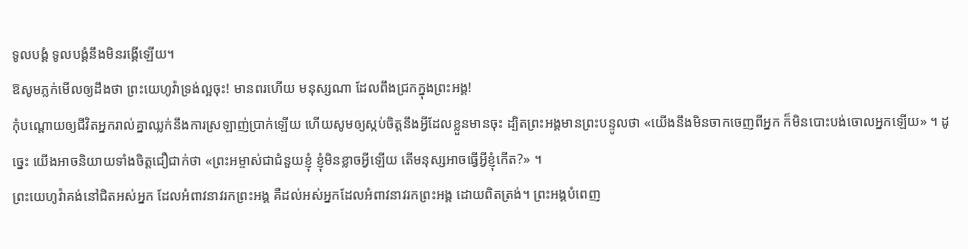ទូលបង្គំ ទូលបង្គំនឹងមិនរង្គើឡើយ។
ឱសូមភ្លក់មើលឲ្យដឹងថា ព្រះយេហូវ៉ាទ្រង់ល្អចុះ! មានពរហើយ មនុស្សណា ដែលពឹងជ្រកក្នុងព្រះអង្គ!
កុំបណ្ដោយឲ្យជីវិតអ្នករាល់គ្នាឈ្លក់នឹងការស្រឡាញ់ប្រាក់ឡើយ ហើយសូមឲ្យស្កប់ចិត្តនឹងអ្វីដែលខ្លួនមានចុះ ដ្បិតព្រះអង្គមានព្រះបន្ទូលថា «យើងនឹងមិនចាកចេញពីអ្នក ក៏មិនបោះបង់ចោលអ្នកឡើយ» ។ ដូច្នេះ យើងអាចនិយាយទាំងចិត្តជឿជាក់ថា «ព្រះអម្ចាស់ជាជំនួយខ្ញុំ ខ្ញុំមិនខ្លាចអ្វីឡើយ តើមនុស្សអាចធ្វើអ្វីខ្ញុំកើត?» ។
ព្រះយេហូវ៉ាគង់នៅជិតអស់អ្នក ដែលអំពាវនាវរកព្រះអង្គ គឺដល់អស់អ្នកដែលអំពាវនាវរកព្រះអង្គ ដោយពិតត្រង់។ ព្រះអង្គបំពេញ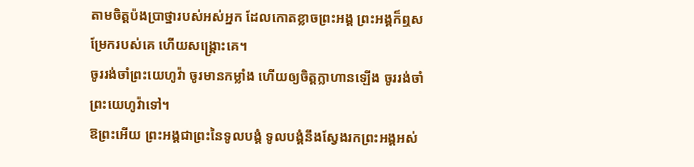តាមចិត្តប៉ងប្រាថ្នារបស់អស់អ្នក ដែលកោតខ្លាចព្រះអង្គ ព្រះអង្គក៏ឮសម្រែករបស់គេ ហើយសង្គ្រោះគេ។
ចូររង់ចាំព្រះយេហូវ៉ា ចូរមានកម្លាំង ហើយឲ្យចិត្តក្លាហានឡើង ចូររង់ចាំព្រះយេហូវ៉ាទៅ។
ឱព្រះអើយ ព្រះអង្គជាព្រះនៃទូលបង្គំ ទូលបង្គំនឹងស្វែងរកព្រះអង្គអស់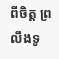ពីចិត្ត ព្រលឹងទូ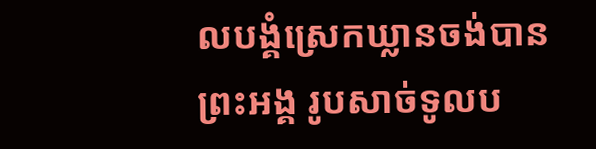លបង្គំស្រេកឃ្លានចង់បានព្រះអង្គ រូបសាច់ទូលប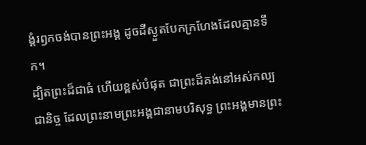ង្គំរឭកចង់បានព្រះអង្គ ដូចដីស្ងួតបែកក្រហែងដែលគ្មានទឹក។
ដ្បិតព្រះដ៏ជាធំ ហើយខ្ពស់បំផុត ជាព្រះដ៏គង់នៅអស់កល្បជានិច្ច ដែលព្រះនាមព្រះអង្គជានាមបរិសុទ្ធ ព្រះអង្គមានព្រះ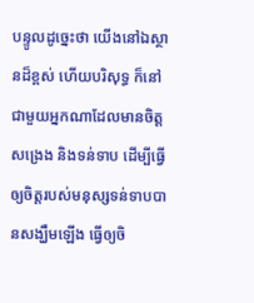បន្ទូលដូច្នេះថា យើងនៅឯស្ថានដ៏ខ្ពស់ ហើយបរិសុទ្ធ ក៏នៅជាមួយអ្នកណាដែលមានចិត្តសង្រេង និងទន់ទាប ដើម្បីធ្វើឲ្យចិត្តរបស់មនុស្សទន់ទាបបានសង្ឃឹមឡើង ធ្វើឲ្យចិ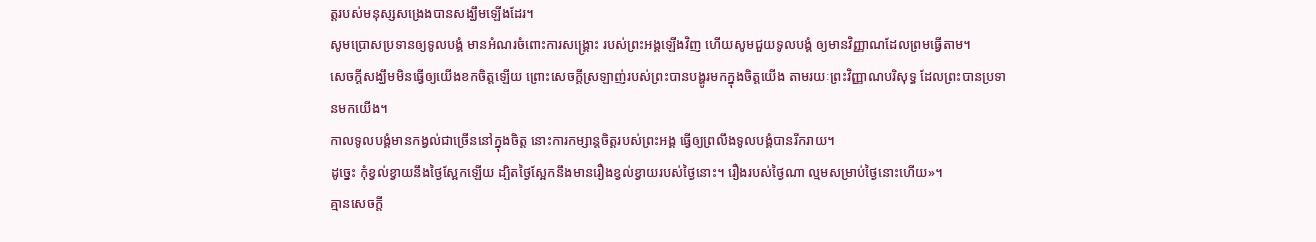ត្តរបស់មនុស្សសង្រេងបានសង្ឃឹមឡើងដែរ។
សូមប្រោសប្រទានឲ្យទូលបង្គំ មានអំណរចំពោះការសង្គ្រោះ របស់ព្រះអង្គឡើងវិញ ហើយសូមជួយទូលបង្គំ ឲ្យមានវិញ្ញាណដែលព្រមធ្វើតាម។
សេចក្តីសង្ឃឹមមិនធ្វើឲ្យយើងខកចិត្តឡើយ ព្រោះសេចក្តីស្រឡាញ់របស់ព្រះបានបង្ហូរមកក្នុងចិត្តយើង តាមរយៈព្រះវិញ្ញាណបរិសុទ្ធ ដែលព្រះបានប្រទានមកយើង។
កាលទូលបង្គំមានកង្វល់ជាច្រើននៅក្នុងចិត្ត នោះការកម្សាន្តចិត្តរបស់ព្រះអង្គ ធ្វើឲ្យព្រលឹងទូលបង្គំបានរីករាយ។
ដូច្នេះ កុំខ្វល់ខ្វាយនឹងថ្ងៃស្អែកឡើយ ដ្បិតថ្ងៃស្អែកនឹងមានរឿងខ្វល់ខ្វាយរបស់ថ្ងៃនោះ។ រឿងរបស់ថ្ងៃណា ល្មមសម្រាប់ថ្ងៃនោះហើយ»។
គ្មានសេចក្តី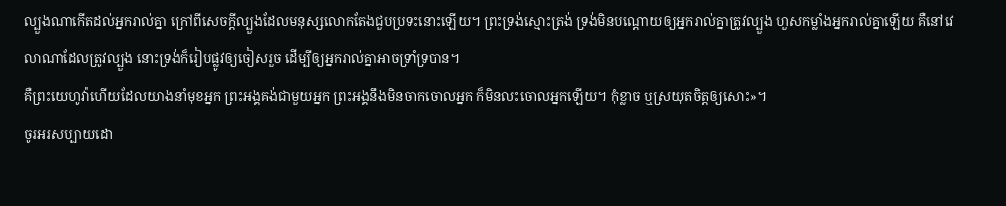ល្បួងណាកើតដល់អ្នករាល់គ្នា ក្រៅពីសេចក្តីល្បួងដែលមនុស្សលោកតែងជួបប្រទះនោះឡើយ។ ព្រះទ្រង់ស្មោះត្រង់ ទ្រង់មិនបណ្ដោយឲ្យអ្នករាល់គ្នាត្រូវល្បួង ហួសកម្លាំងអ្នករាល់គ្នាឡើយ គឺនៅវេលាណាដែលត្រូវល្បួង នោះទ្រង់ក៏រៀបផ្លូវឲ្យចៀសរួច ដើម្បីឲ្យអ្នករាល់គ្នាអាចទ្រាំទ្របាន។
គឺព្រះយេហូវ៉ាហើយដែលយាងនាំមុខអ្នក ព្រះអង្គគង់ជាមួយអ្នក ព្រះអង្គនឹងមិនចាកចោលអ្នក ក៏មិនលះចោលអ្នកឡើយ។ កុំខ្លាច ឬស្រយុតចិត្តឲ្យសោះ»។
ចូរអរសប្បាយដោ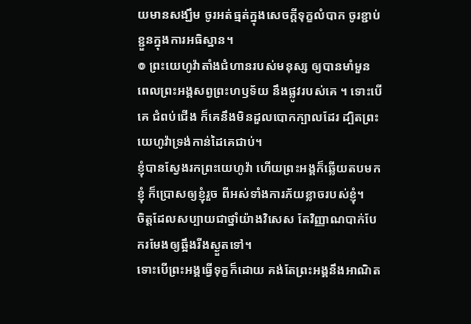យមានសង្ឃឹម ចូរអត់ធ្មត់ក្នុងសេចក្តីទុក្ខលំបាក ចូរខ្ជាប់ខ្ជួនក្នុងការអធិស្ឋាន។
៙ ព្រះយេហូវ៉ាតាំងជំហានរបស់មនុស្ស ឲ្យបានមាំមួន ពេលព្រះអង្គសព្វព្រះហឫទ័យ នឹងផ្លូវរបស់គេ ។ ទោះបើគេ ជំពប់ជើង ក៏គេនឹងមិនដួលបោកក្បាលដែរ ដ្បិតព្រះយេហូវ៉ាទ្រង់កាន់ដៃគេជាប់។
ខ្ញុំបានស្វែងរកព្រះយេហូវ៉ា ហើយព្រះអង្គក៏ឆ្លើយតបមកខ្ញុំ ក៏ប្រោសឲ្យខ្ញុំរួច ពីអស់ទាំងការភ័យខ្លាចរបស់ខ្ញុំ។
ចិត្តដែលសប្បាយជាថ្នាំយ៉ាងវិសេស តែវិញ្ញាណបាក់បែករមែងឲ្យឆ្អឹងរីងស្ងួតទៅ។
ទោះបើព្រះអង្គធ្វើទុក្ខក៏ដោយ គង់តែព្រះអង្គនឹងអាណិត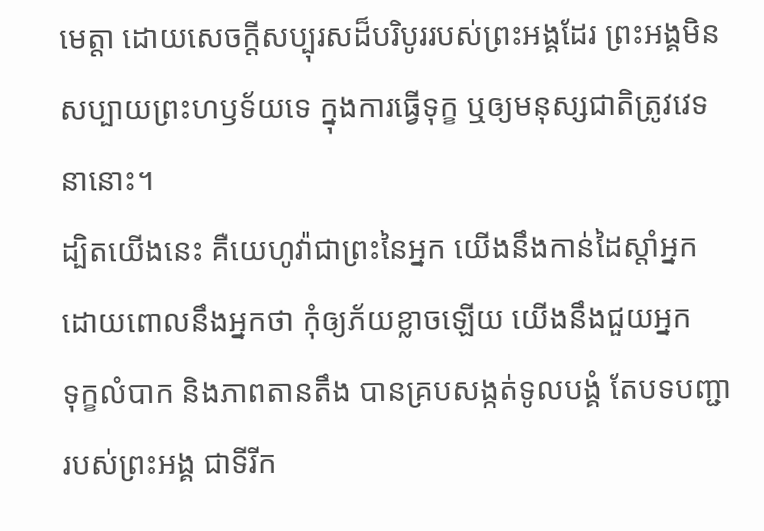មេត្តា ដោយសេចក្ដីសប្បុរសដ៏បរិបូររបស់ព្រះអង្គដែរ ព្រះអង្គមិនសប្បាយព្រះហឫទ័យទេ ក្នុងការធ្វើទុក្ខ ឬឲ្យមនុស្សជាតិត្រូវវេទនានោះ។
ដ្បិតយើងនេះ គឺយេហូវ៉ាជាព្រះនៃអ្នក យើងនឹងកាន់ដៃស្តាំអ្នក ដោយពោលនឹងអ្នកថា កុំឲ្យភ័យខ្លាចឡើយ យើងនឹងជួយអ្នក
ទុក្ខលំបាក និងភាពតានតឹង បានគ្របសង្កត់ទូលបង្គំ តែបទបញ្ជារបស់ព្រះអង្គ ជាទីរីក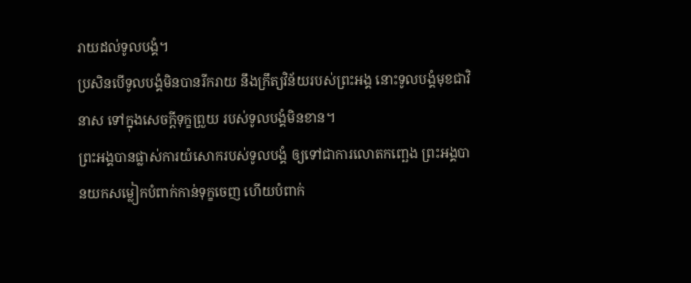រាយដល់ទូលបង្គំ។
ប្រសិនបើទូលបង្គំមិនបានរីករាយ នឹងក្រឹត្យវិន័យរបស់ព្រះអង្គ នោះទូលបង្គំមុខជាវិនាស ទៅក្នុងសេចក្ដីទុក្ខព្រួយ របស់ទូលបង្គំមិនខាន។
ព្រះអង្គបានផ្លាស់ការយំសោករបស់ទូលបង្គំ ឲ្យទៅជាការលោតកញ្ឆេង ព្រះអង្គបានយកសម្លៀកបំពាក់កាន់ទុក្ខចេញ ហើយបំពាក់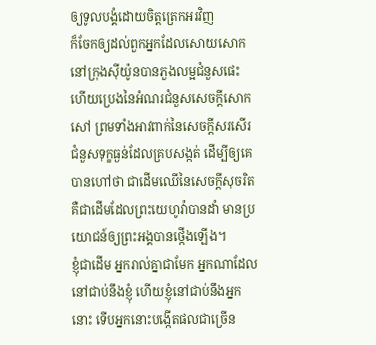ឲ្យទូលបង្គំដោយចិត្តត្រេកអរវិញ
ក៏ចែកឲ្យដល់ពួកអ្នកដែលសោយសោក នៅក្រុងស៊ីយ៉ូនបានភួងលម្អជំនួសផេះ ហើយប្រេងនៃអំណរជំនួសសេចក្ដីសោកសៅ ព្រមទាំងអាវពាក់នៃសេចក្ដីសរសើរ ជំនួសទុក្ខធ្ងន់ដែលគ្របសង្កត់ ដើម្បីឲ្យគេបានហៅថា ជាដើមឈើនៃសេចក្ដីសុចរិត គឺជាដើមដែលព្រះយេហូវ៉ាបានដាំ មានប្រយោជន៍ឲ្យព្រះអង្គបានថ្កើងឡើង។
ខ្ញុំជាដើម អ្នករាល់គ្នាជាមែក អ្នកណាដែលនៅជាប់នឹងខ្ញុំ ហើយខ្ញុំនៅជាប់នឹងអ្នកនោះ ទើបអ្នកនោះបង្កើតផលជាច្រើន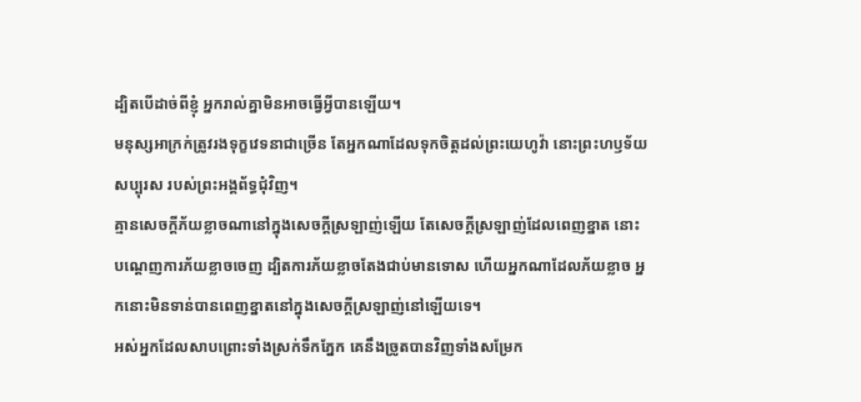ដ្បិតបើដាច់ពីខ្ញុំ អ្នករាល់គ្នាមិនអាចធ្វើអ្វីបានឡើយ។
មនុស្សអាក្រក់ត្រូវរងទុក្ខវេទនាជាច្រើន តែអ្នកណាដែលទុកចិត្តដល់ព្រះយេហូវ៉ា នោះព្រះហឫទ័យសប្បុរស របស់ព្រះអង្គព័ទ្ធជុំវិញ។
គ្មានសេចក្ដីភ័យខ្លាចណានៅក្នុងសេចក្ដីស្រឡាញ់ឡើយ តែសេចក្ដីស្រឡាញ់ដែលពេញខ្នាត នោះបណ្តេញការភ័យខ្លាចចេញ ដ្បិតការភ័យខ្លាចតែងជាប់មានទោស ហើយអ្នកណាដែលភ័យខ្លាច អ្នកនោះមិនទាន់បានពេញខ្នាតនៅក្នុងសេចក្ដីស្រឡាញ់នៅឡើយទេ។
អស់អ្នកដែលសាបព្រោះទាំងស្រក់ទឹកភ្នែក គេនឹងច្រូតបានវិញទាំងសម្រែក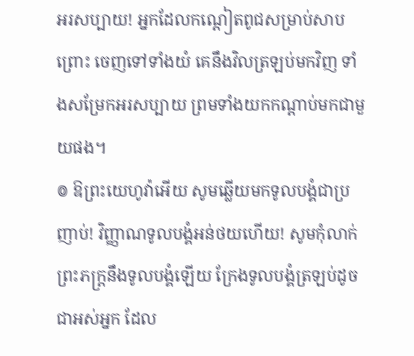អរសប្បាយ! អ្នកដែលកណ្ដៀតពូជសម្រាប់សាបព្រោះ ចេញទៅទាំងយំ គេនឹងវិលត្រឡប់មកវិញ ទាំងសម្រែកអរសប្បាយ ព្រមទាំងយកកណ្ដាប់មកជាមួយផង។
៙ ឱព្រះយេហូវ៉ាអើយ សូមឆ្លើយមកទូលបង្គំជាប្រញាប់! វិញ្ញាណទូលបង្គំអន់ថយហើយ! សូមកុំលាក់ព្រះភក្ត្រនឹងទូលបង្គំឡើយ ក្រែងទូលបង្គំត្រឡប់ដូចជាអស់អ្នក ដែល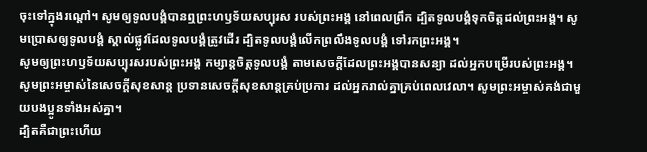ចុះទៅក្នុងរណ្តៅ។ សូមឲ្យទូលបង្គំបានឮព្រះហឫទ័យសប្បុរស របស់ព្រះអង្គ នៅពេលព្រឹក ដ្បិតទូលបង្គំទុកចិត្តដល់ព្រះអង្គ។ សូមប្រោសឲ្យទូលបង្គំ ស្គាល់ផ្លូវដែលទូលបង្គំត្រូវដើរ ដ្បិតទូលបង្គំលើកព្រលឹងទូលបង្គំ ទៅរកព្រះអង្គ។
សូមឲ្យព្រះហឫទ័យសប្បុរសរបស់ព្រះអង្គ កម្សាន្តចិត្តទូលបង្គំ តាមសេចក្ដីដែលព្រះអង្គបានសន្យា ដល់អ្នកបម្រើរបស់ព្រះអង្គ។
សូមព្រះអម្ចាស់នៃសេចក្ដីសុខសាន្ត ប្រទានសេចក្ដីសុខសាន្តគ្រប់ប្រការ ដល់អ្នករាល់គ្នាគ្រប់ពេលវេលា។ សូមព្រះអម្ចាស់គង់ជាមួយបងប្អូនទាំងអស់គ្នា។
ដ្បិតគឺជាព្រះហើយ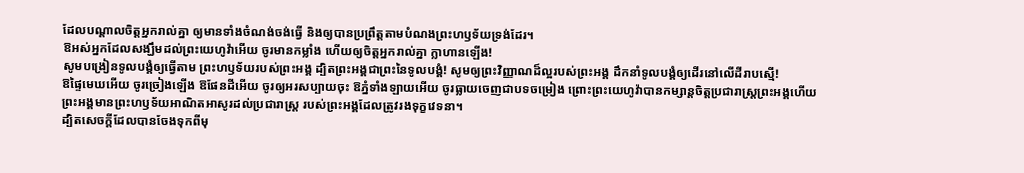ដែលបណ្តាលចិត្តអ្នករាល់គ្នា ឲ្យមានទាំងចំណង់ចង់ធ្វើ និងឲ្យបានប្រព្រឹត្តតាមបំណងព្រះហឫទ័យទ្រង់ដែរ។
ឱអស់អ្នកដែលសង្ឃឹមដល់ព្រះយេហូវ៉ាអើយ ចូរមានកម្លាំង ហើយឲ្យចិត្តអ្នករាល់គ្នា ក្លាហានឡើង!
សូមបង្រៀនទូលបង្គំឲ្យធ្វើតាម ព្រះហឫទ័យរបស់ព្រះអង្គ ដ្បិតព្រះអង្គជាព្រះនៃទូលបងំ្គ! សូមឲ្យព្រះវិញ្ញាណដ៏ល្អរបស់ព្រះអង្គ ដឹកនាំទូលបង្គំឲ្យដើរនៅលើដីរាបស្មើ!
ឱផ្ទៃមេឃអើយ ចូរច្រៀងឡើង ឱផែនដីអើយ ចូរឲ្យអរសប្បាយចុះ ឱភ្នំទាំងឡាយអើយ ចូរធ្លាយចេញជាបទចម្រៀង ព្រោះព្រះយេហូវ៉ាបានកម្សាន្តចិត្តប្រជារាស្ត្រព្រះអង្គហើយ ព្រះអង្គមានព្រះហឫទ័យអាណិតអាសូរដល់ប្រជារាស្ត្រ របស់ព្រះអង្គដែលត្រូវរងទុក្ខវេទនា។
ដ្បិតសេចក្តីដែលបានចែងទុកពីមុ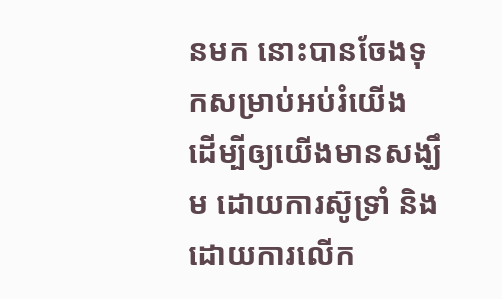នមក នោះបានចែងទុកសម្រាប់អប់រំយើង ដើម្បីឲ្យយើងមានសង្ឃឹម ដោយការស៊ូទ្រាំ និងដោយការលើក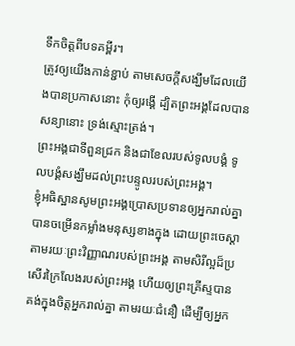ទឹកចិត្តពីបទគម្ពីរ។
ត្រូវឲ្យយើងកាន់ខ្ជាប់ តាមសេចក្តីសង្ឃឹមដែលយើងបានប្រកាសនោះ កុំឲ្យរង្គើ ដ្បិតព្រះអង្គដែលបានសន្យានោះ ទ្រង់ស្មោះត្រង់។
ព្រះអង្គជាទីពួនជ្រក និងជាខែលរបស់ទូលបង្គំ ទូលបង្គំសង្ឃឹមដល់ព្រះបន្ទូលរបស់ព្រះអង្គ។
ខ្ញុំអធិស្ឋានសូមព្រះអង្គប្រោសប្រទានឲ្យអ្នករាល់គ្នាបានចម្រើនកម្លាំងមនុស្សខាងក្នុង ដោយព្រះចេស្ដា តាមរយៈព្រះវិញ្ញាណរបស់ព្រះអង្គ តាមសិរីល្អដ៏ប្រសើរក្រៃលែងរបស់ព្រះអង្គ ហើយឲ្យព្រះគ្រីស្ទបានគង់ក្នុងចិត្តអ្នករាល់គ្នា តាមរយៈជំនឿ ដើម្បីឲ្យអ្នក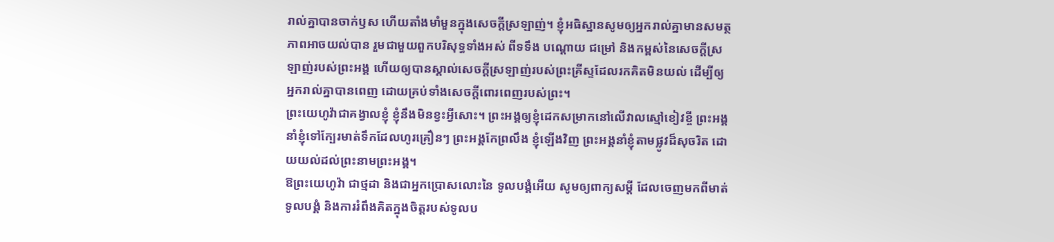រាល់គ្នាបានចាក់ឫស ហើយតាំងមាំមួនក្នុងសេចក្តីស្រឡាញ់។ ខ្ញុំអធិស្ឋានសូមឲ្យអ្នករាល់គ្នាមានសមត្ថភាពអាចយល់បាន រួមជាមួយពួកបរិសុទ្ធទាំងអស់ ពីទទឹង បណ្តោយ ជម្រៅ និងកម្ពស់នៃសេចក្តីស្រឡាញ់របស់ព្រះអង្គ ហើយឲ្យបានស្គាល់សេចក្តីស្រឡាញ់របស់ព្រះគ្រីស្ទដែលរកគិតមិនយល់ ដើម្បីឲ្យអ្នករាល់គ្នាបានពេញ ដោយគ្រប់ទាំងសេចក្តីពោរពេញរបស់ព្រះ។
ព្រះយេហូវ៉ាជាគង្វាលខ្ញុំ ខ្ញុំនឹងមិនខ្វះអ្វីសោះ។ ព្រះអង្គឲ្យខ្ញុំដេកសម្រាកនៅលើវាលស្មៅខៀវខ្ចី ព្រះអង្គនាំខ្ញុំទៅក្បែរមាត់ទឹកដែលហូរគ្រឿនៗ ព្រះអង្គកែព្រលឹង ខ្ញុំឡើងវិញ ព្រះអង្គនាំខ្ញុំតាមផ្លូវដ៏សុចរិត ដោយយល់ដល់ព្រះនាមព្រះអង្គ។
ឱព្រះយេហូវ៉ា ជាថ្មដា និងជាអ្នកប្រោសលោះនៃ ទូលបង្គំអើយ សូមឲ្យពាក្យសម្ដី ដែលចេញមកពីមាត់ទូលបង្គំ និងការរំពឹងគិតក្នុងចិត្តរបស់ទូលប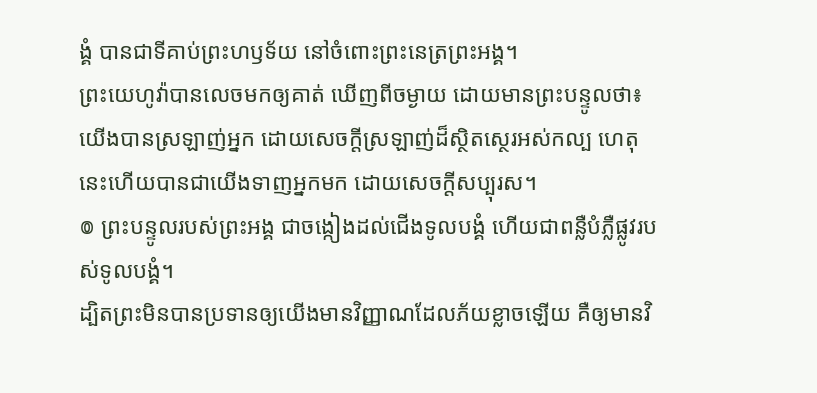ង្គំ បានជាទីគាប់ព្រះហឫទ័យ នៅចំពោះព្រះនេត្រព្រះអង្គ។
ព្រះយេហូវ៉ាបានលេចមកឲ្យគាត់ ឃើញពីចម្ងាយ ដោយមានព្រះបន្ទូលថា៖ យើងបានស្រឡាញ់អ្នក ដោយសេចក្ដីស្រឡាញ់ដ៏ស្ថិតស្ថេរអស់កល្ប ហេតុនេះហើយបានជាយើងទាញអ្នកមក ដោយសេចក្ដីសប្បុរស។
៙ ព្រះបន្ទូលរបស់ព្រះអង្គ ជាចង្កៀងដល់ជើងទូលបង្គំ ហើយជាពន្លឺបំភ្លឺផ្លូវរបស់ទូលបង្គំ។
ដ្បិតព្រះមិនបានប្រទានឲ្យយើងមានវិញ្ញាណដែលភ័យខ្លាចឡើយ គឺឲ្យមានវិ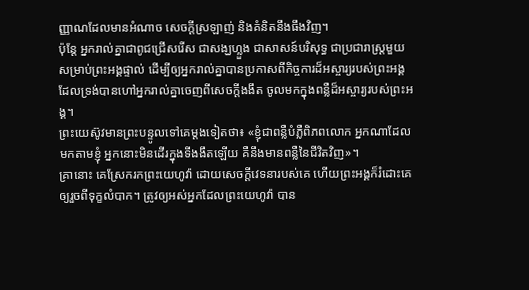ញ្ញាណដែលមានអំណាច សេចក្ដីស្រឡាញ់ និងគំនិតនឹងធឹងវិញ។
ប៉ុន្តែ អ្នករាល់គ្នាជាពូជជ្រើសរើស ជាសង្ឃហ្លួង ជាសាសន៍បរិសុទ្ធ ជាប្រជារាស្ត្រមួយសម្រាប់ព្រះអង្គផ្ទាល់ ដើម្បីឲ្យអ្នករាល់គ្នាបានប្រកាសពីកិច្ចការដ៏អស្ចារ្យរបស់ព្រះអង្គ ដែលទ្រង់បានហៅអ្នករាល់គ្នាចេញពីសេចក្តីងងឹត ចូលមកក្នុងពន្លឺដ៏អស្ចារ្យរបស់ព្រះអង្គ។
ព្រះយេស៊ូវមានព្រះបន្ទូលទៅគេម្តងទៀតថា៖ «ខ្ញុំជាពន្លឺបំភ្លឺពិភពលោក អ្នកណាដែលមកតាមខ្ញុំ អ្នកនោះមិនដើរក្នុងទីងងឹតឡើយ គឺនឹងមានពន្លឺនៃជីវិតវិញ»។
គ្រានោះ គេស្រែករកព្រះយេហូវ៉ា ដោយសេចក្ដីវេទនារបស់គេ ហើយព្រះអង្គក៏រំដោះគេឲ្យរួចពីទុក្ខលំបាក។ ត្រូវឲ្យអស់អ្នកដែលព្រះយេហូវ៉ា បាន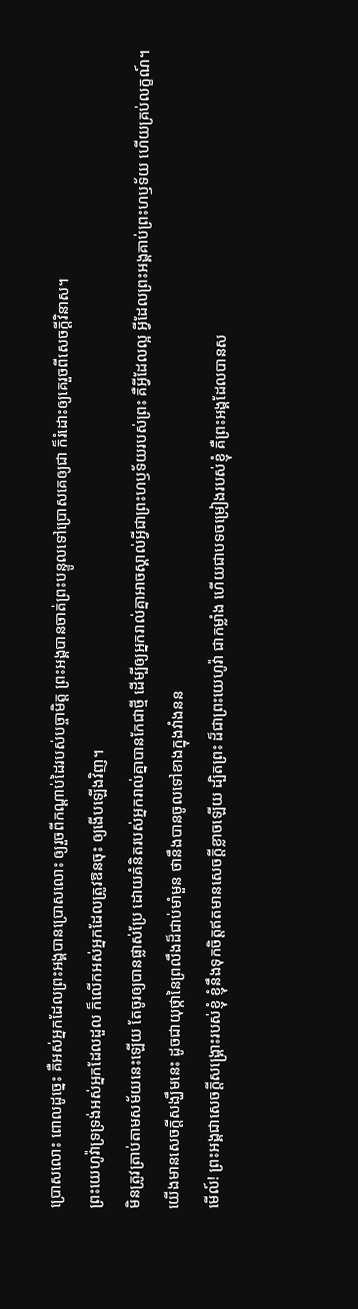ប្រោសលោះ ពោលដូច្នេះ គឺអស់អ្នកដែលព្រះអង្គបានប្រោសលោះ ឲ្យរួចពីកណ្ដាប់ដៃរបស់បច្ចាមិត្ត ព្រះអង្គបានចាត់ព្រះបន្ទូលទៅប្រោសគេឲ្យជា ក៏រំដោះឲ្យគេរួចពីសេចក្ដីវិនាស។
ព្រះយេហូវ៉ាទ្រទ្រង់អស់អ្នកដែលដួល ក៏លើកអស់អ្នកដែលត្រូវឱនចុះ ឲ្យងើបឡើងវិញ។
មិនត្រូវត្រាប់តាមសម័យនេះឡើយ តែចូរឲ្យបានផ្លាស់ប្រែ ដោយគំនិតរបស់អ្នករាល់គ្នាបានកែជាថ្មី ដើម្បីឲ្យអ្នករាល់គ្នាអាចស្គាល់អ្វីជាព្រះហឫទ័យរបស់ព្រះ គឺអ្វីដែលល្អ អ្វីដែលព្រះអង្គគាប់ព្រះហឫទ័យ ហើយគ្រប់លក្ខណ៍។
យើងមានសេចក្ដីសង្ឃឹមនេះ ដូចជាយុថ្កានៃព្រលឹងដ៏ជាប់មាំមួន ថានឹងបានចូលទៅខាងក្នុងវាំងនន
មើល៍! ព្រះអង្គជាសេចក្ដីសង្គ្រោះរបស់ខ្ញុំ ខ្ញុំនឹងទុកចិត្តឥតមានសេចក្ដីខ្លាចឡើយ ដ្បិតព្រះ ដ៏ជាព្រះយេហូវ៉ា ជាកម្លាំង ហើយជាបទចម្រៀងរបស់ខ្ញុំ គឺព្រះអង្គដែលបានស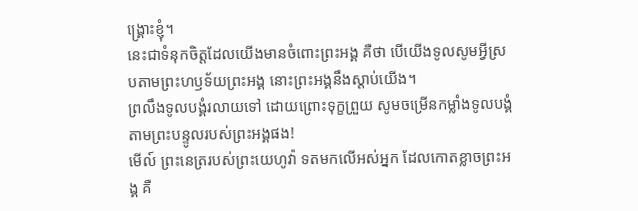ង្គ្រោះខ្ញុំ។
នេះជាទំនុកចិត្តដែលយើងមានចំពោះព្រះអង្គ គឺថា បើយើងទូលសូមអ្វីស្របតាមព្រះហឫទ័យព្រះអង្គ នោះព្រះអង្គនឹងស្តាប់យើង។
ព្រលឹងទូលបង្គំរលាយទៅ ដោយព្រោះទុក្ខព្រួយ សូមចម្រើនកម្លាំងទូលបង្គំ តាមព្រះបន្ទូលរបស់ព្រះអង្គផង!
មើល៍ ព្រះនេត្ររបស់ព្រះយេហូវ៉ា ទតមកលើអស់អ្នក ដែលកោតខ្លាចព្រះអង្គ គឺ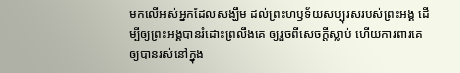មកលើអស់អ្នកដែលសង្ឃឹម ដល់ព្រះហឫទ័យសប្បុរសរបស់ព្រះអង្គ ដើម្បីឲ្យព្រះអង្គបានរំដោះព្រលឹងគេ ឲ្យរួចពីសេចក្ដីស្លាប់ ហើយការពារគេ ឲ្យបានរស់នៅក្នុង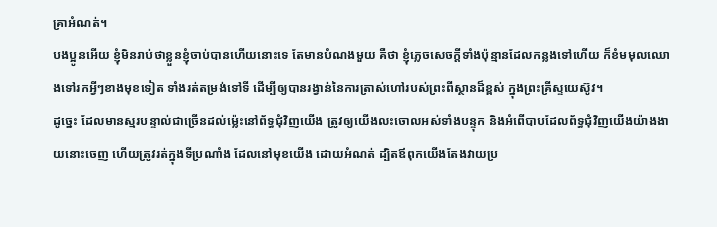គ្រាអំណត់។
បងប្អូនអើយ ខ្ញុំមិនរាប់ថាខ្លួនខ្ញុំចាប់បានហើយនោះទេ តែមានបំណងមួយ គឺថា ខ្ញុំភ្លេចសេចក្ដីទាំងប៉ុន្មានដែលកន្លងទៅហើយ ក៏ខំមមុលឈោងទៅរកអ្វីៗខាងមុខទៀត ទាំងរត់តម្រង់ទៅទី ដើម្បីឲ្យបានរង្វាន់នៃការត្រាស់ហៅរបស់ព្រះពីស្ថានដ៏ខ្ពស់ ក្នុងព្រះគ្រីស្ទយេស៊ូវ។
ដូច្នេះ ដែលមានស្មរបន្ទាល់ជាច្រើនដល់ម៉្លេះនៅព័ទ្ធជុំវិញយើង ត្រូវឲ្យយើងលះចោលអស់ទាំងបន្ទុក និងអំពើបាបដែលព័ទ្ធជុំវិញយើងយ៉ាងងាយនោះចេញ ហើយត្រូវរត់ក្នុងទីប្រណាំង ដែលនៅមុខយើង ដោយអំណត់ ដ្បិតឪពុកយើងតែងវាយប្រ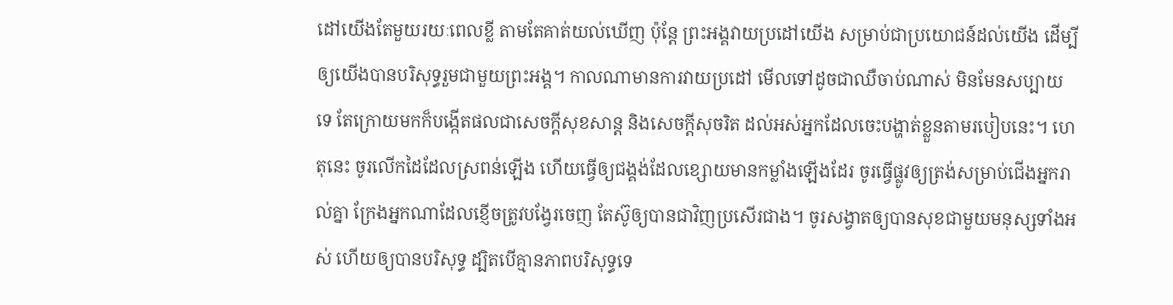ដៅយើងតែមួយរយៈពេលខ្លី តាមតែគាត់យល់ឃើញ ប៉ុន្តែ ព្រះអង្គវាយប្រដៅយើង សម្រាប់ជាប្រយោជន៍ដល់យើង ដើម្បីឲ្យយើងបានបរិសុទ្ធរួមជាមួយព្រះអង្គ។ កាលណាមានការវាយប្រដៅ មើលទៅដូចជាឈឺចាប់ណាស់ មិនមែនសប្បាយទេ តែក្រោយមកក៏បង្កើតផលជាសេចក្ដីសុខសាន្ត និងសេចក្ដីសុចរិត ដល់អស់អ្នកដែលចេះបង្ហាត់ខ្លួនតាមរបៀបនេះ។ ហេតុនេះ ចូរលើកដៃដែលស្រពន់ឡើង ហើយធ្វើឲ្យជង្គង់ដែលខ្សោយមានកម្លាំងឡើងដែរ ចូរធ្វើផ្លូវឲ្យត្រង់សម្រាប់ជើងអ្នករាល់គ្នា ក្រែងអ្នកណាដែលខ្ញើចត្រូវបង្វែរចេញ តែស៊ូឲ្យបានជាវិញប្រសើរជាង។ ចូរសង្វាតឲ្យបានសុខជាមួយមនុស្សទាំងអស់ ហើយឲ្យបានបរិសុទ្ធ ដ្បិតបើគ្មានភាពបរិសុទ្ធទេ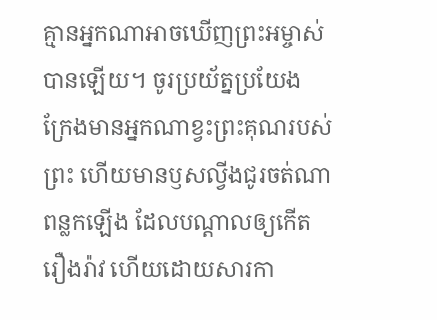គ្មានអ្នកណាអាចឃើញព្រះអម្ចាស់បានឡើយ។ ចូរប្រយ័ត្នប្រយែង ក្រែងមានអ្នកណាខ្វះព្រះគុណរបស់ព្រះ ហើយមានឫសល្វីងជូរចត់ណាពន្លកឡើង ដែលបណ្ដាលឲ្យកើតរឿងរ៉ាវ ហើយដោយសារកា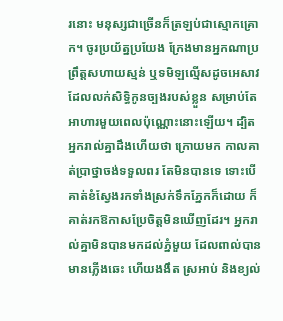រនោះ មនុស្សជាច្រើនក៏ត្រឡប់ជាស្មោកគ្រោក។ ចូរប្រយ័ត្នប្រយែង ក្រែងមានអ្នកណាប្រព្រឹត្តសហាយស្មន់ ឬទមិឡល្មើសដូចអេសាវ ដែលលក់សិទ្ធិកូនច្បងរបស់ខ្លួន សម្រាប់តែអាហារមួយពេលប៉ុណ្ណោះនោះឡើយ។ ដ្បិតអ្នករាល់គ្នាដឹងហើយថា ក្រោយមក កាលគាត់ប្រាថ្នាចង់ទទួលពរ តែមិនបានទេ ទោះបើគាត់ខំស្វែងរកទាំងស្រក់ទឹកភ្នែកក៏ដោយ ក៏គាត់រកឱកាសប្រែចិត្តមិនឃើញដែរ។ អ្នករាល់គ្នាមិនបានមកដល់ភ្នំមួយ ដែលពាល់បាន មានភ្លើងឆេះ ហើយងងឹត ស្រអាប់ និងខ្យល់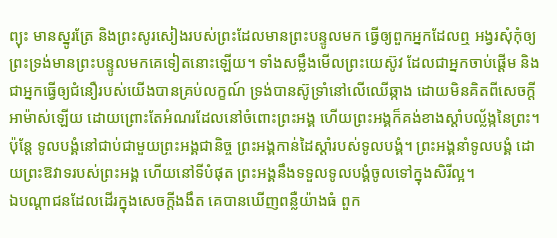ព្យុះ មានស្នូរត្រែ និងព្រះសូរសៀងរបស់ព្រះដែលមានព្រះបន្ទូលមក ធ្វើឲ្យពួកអ្នកដែលឮ អង្វរសុំកុំឲ្យព្រះទ្រង់មានព្រះបន្ទូលមកគេទៀតនោះឡើយ។ ទាំងសម្លឹងមើលព្រះយេស៊ូវ ដែលជាអ្នកចាប់ផ្តើម និងជាអ្នកធ្វើឲ្យជំនឿរបស់យើងបានគ្រប់លក្ខណ៍ ទ្រង់បានស៊ូទ្រាំនៅលើឈើឆ្កាង ដោយមិនគិតពីសេចក្ដីអាម៉ាស់ឡើយ ដោយព្រោះតែអំណរដែលនៅចំពោះព្រះអង្គ ហើយព្រះអង្គក៏គង់ខាងស្តាំបល្ល័ង្កនៃព្រះ។
ប៉ុន្តែ ទូលបង្គំនៅជាប់ជាមួយព្រះអង្គជានិច្ច ព្រះអង្គកាន់ដៃស្តាំរបស់ទូលបង្គំ។ ព្រះអង្គនាំទូលបង្គំ ដោយព្រះឱវាទរបស់ព្រះអង្គ ហើយនៅទីបំផុត ព្រះអង្គនឹងទទួលទូលបង្គំចូលទៅក្នុងសិរីល្អ។
ឯបណ្ដាជនដែលដើរក្នុងសេចក្ដីងងឹត គេបានឃើញពន្លឺយ៉ាងធំ ពួក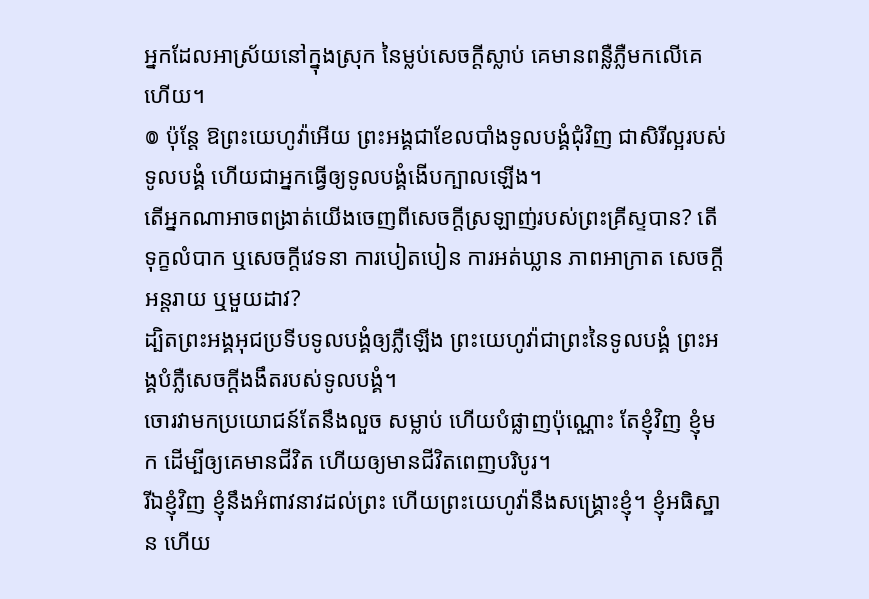អ្នកដែលអាស្រ័យនៅក្នុងស្រុក នៃម្លប់សេចក្ដីស្លាប់ គេមានពន្លឺភ្លឺមកលើគេហើយ។
៙ ប៉ុន្តែ ឱព្រះយេហូវ៉ាអើយ ព្រះអង្គជាខែលបាំងទូលបង្គំជុំវិញ ជាសិរីល្អរបស់ទូលបង្គំ ហើយជាអ្នកធ្វើឲ្យទូលបង្គំងើបក្បាលឡើង។
តើអ្នកណាអាចពង្រាត់យើងចេញពីសេចក្តីស្រឡាញ់របស់ព្រះគ្រីស្ទបាន? តើទុក្ខលំបាក ឬសេចក្ដីវេទនា ការបៀតបៀន ការអត់ឃ្លាន ភាពអាក្រាត សេចក្តីអន្តរាយ ឬមួយដាវ?
ដ្បិតព្រះអង្គអុជប្រទីបទូលបង្គំឲ្យភ្លឺឡើង ព្រះយេហូវ៉ាជាព្រះនៃទូលបង្គំ ព្រះអង្គបំភ្លឺសេចក្ដីងងឹតរបស់ទូលបង្គំ។
ចោរវាមកប្រយោជន៍តែនឹងលួច សម្លាប់ ហើយបំផ្លាញប៉ុណ្ណោះ តែខ្ញុំវិញ ខ្ញុំមក ដើម្បីឲ្យគេមានជីវិត ហើយឲ្យមានជីវិតពេញបរិបូរ។
រីឯខ្ញុំវិញ ខ្ញុំនឹងអំពាវនាវដល់ព្រះ ហើយព្រះយេហូវ៉ានឹងសង្គ្រោះខ្ញុំ។ ខ្ញុំអធិស្ឋាន ហើយ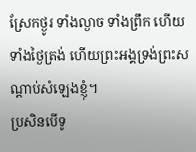ស្រែកថ្ងូរ ទាំងល្ងាច ទាំងព្រឹក ហើយទាំងថ្ងៃត្រង់ ហើយព្រះអង្គទ្រង់ព្រះសណ្ដាប់សំឡេងខ្ញុំ។
ប្រសិនបើទូ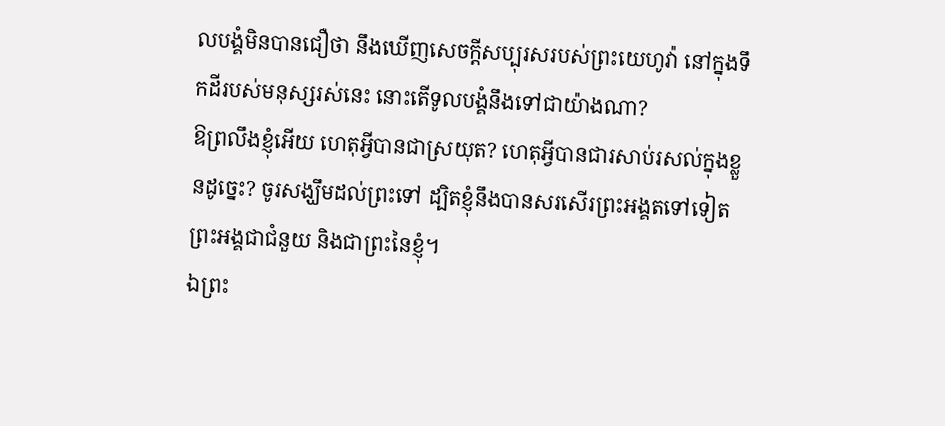លបង្គំមិនបានជឿថា នឹងឃើញសេចក្ដីសប្បុរសរបស់ព្រះយេហូវ៉ា នៅក្នុងទឹកដីរបស់មនុស្សរស់នេះ នោះតើទូលបង្គំនឹងទៅជាយ៉ាងណា?
ឱព្រលឹងខ្ញុំអើយ ហេតុអ្វីបានជាស្រយុត? ហេតុអ្វីបានជារសាប់រសល់ក្នុងខ្លួនដូច្នេះ? ចូរសង្ឃឹមដល់ព្រះទៅ ដ្បិតខ្ញុំនឹងបានសរសើរព្រះអង្គតទៅទៀត ព្រះអង្គជាជំនួយ និងជាព្រះនៃខ្ញុំ។
ឯព្រះ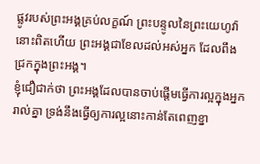ផ្លូវរបស់ព្រះអង្គគ្រប់លក្ខណ៍ ព្រះបន្ទូលនៃព្រះយេហូវ៉ានោះពិតហើយ ព្រះអង្គជាខែលដល់អស់អ្នក ដែលពឹងជ្រកក្នុងព្រះអង្គ។
ខ្ញុំជឿជាក់ថា ព្រះអង្គដែលបានចាប់ផ្តើមធ្វើការល្អក្នុងអ្នករាល់គ្នា ទ្រង់នឹងធ្វើឲ្យការល្អនោះកាន់តែពេញខ្នា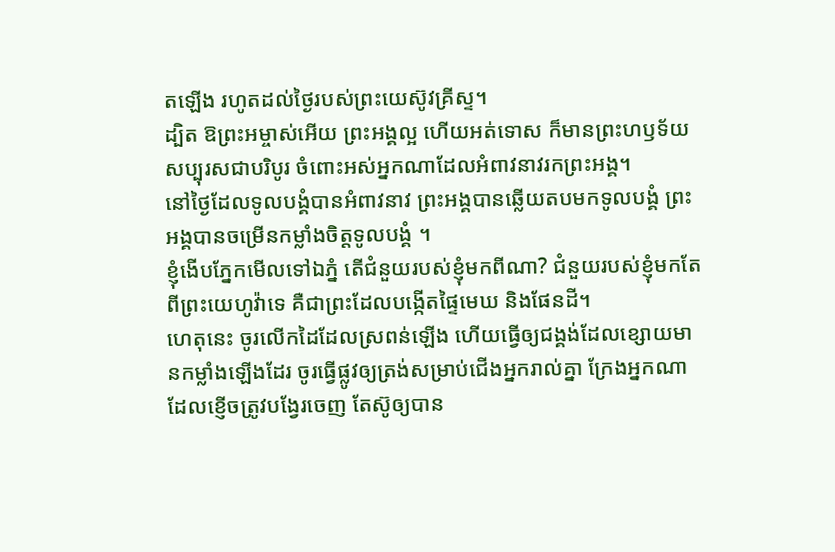តឡើង រហូតដល់ថ្ងៃរបស់ព្រះយេស៊ូវគ្រីស្ទ។
ដ្បិត ឱព្រះអម្ចាស់អើយ ព្រះអង្គល្អ ហើយអត់ទោស ក៏មានព្រះហឫទ័យសប្បុរសជាបរិបូរ ចំពោះអស់អ្នកណាដែលអំពាវនាវរកព្រះអង្គ។
នៅថ្ងៃដែលទូលបង្គំបានអំពាវនាវ ព្រះអង្គបានឆ្លើយតបមកទូលបង្គំ ព្រះអង្គបានចម្រើនកម្លាំងចិត្តទូលបង្គំ ។
ខ្ញុំងើបភ្នែកមើលទៅឯភ្នំ តើជំនួយរបស់ខ្ញុំមកពីណា? ជំនួយរបស់ខ្ញុំមកតែពីព្រះយេហូវ៉ាទេ គឺជាព្រះដែលបង្កើតផ្ទៃមេឃ និងផែនដី។
ហេតុនេះ ចូរលើកដៃដែលស្រពន់ឡើង ហើយធ្វើឲ្យជង្គង់ដែលខ្សោយមានកម្លាំងឡើងដែរ ចូរធ្វើផ្លូវឲ្យត្រង់សម្រាប់ជើងអ្នករាល់គ្នា ក្រែងអ្នកណាដែលខ្ញើចត្រូវបង្វែរចេញ តែស៊ូឲ្យបាន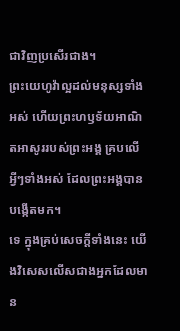ជាវិញប្រសើរជាង។
ព្រះយេហូវ៉ាល្អដល់មនុស្សទាំងអស់ ហើយព្រះហឫទ័យអាណិតអាសូររបស់ព្រះអង្គ គ្របលើអ្វីៗទាំងអស់ ដែលព្រះអង្គបានបង្កើតមក។
ទេ ក្នុងគ្រប់សេចក្តីទាំងនេះ យើងវិសេសលើសជាងអ្នកដែលមាន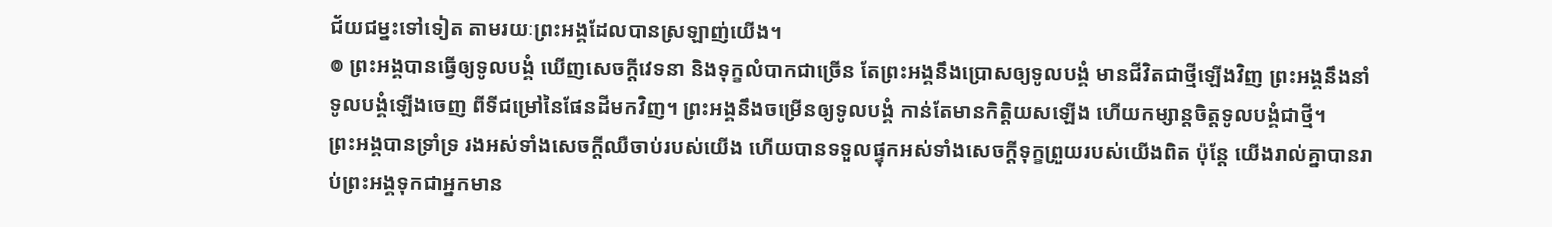ជ័យជម្នះទៅទៀត តាមរយៈព្រះអង្គដែលបានស្រឡាញ់យើង។
៙ ព្រះអង្គបានធ្វើឲ្យទូលបង្គំ ឃើញសេចក្ដីវេទនា និងទុក្ខលំបាកជាច្រើន តែព្រះអង្គនឹងប្រោសឲ្យទូលបង្គំ មានជីវិតជាថ្មីឡើងវិញ ព្រះអង្គនឹងនាំទូលបង្គំឡើងចេញ ពីទីជម្រៅនៃផែនដីមកវិញ។ ព្រះអង្គនឹងចម្រើនឲ្យទូលបង្គំ កាន់តែមានកិត្ដិយសឡើង ហើយកម្សាន្តចិត្តទូលបង្គំជាថ្មី។
ព្រះអង្គបានទ្រាំទ្រ រងអស់ទាំងសេចក្ដីឈឺចាប់របស់យើង ហើយបានទទួលផ្ទុកអស់ទាំងសេចក្ដីទុក្ខព្រួយរបស់យើងពិត ប៉ុន្តែ យើងរាល់គ្នាបានរាប់ព្រះអង្គទុកជាអ្នកមាន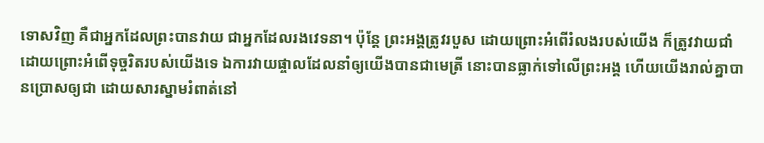ទោសវិញ គឺជាអ្នកដែលព្រះបានវាយ ជាអ្នកដែលរងវេទនា។ ប៉ុន្តែ ព្រះអង្គត្រូវរបួស ដោយព្រោះអំពើរំលងរបស់យើង ក៏ត្រូវវាយជាំ ដោយព្រោះអំពើទុច្ចរិតរបស់យើងទេ ឯការវាយផ្ចាលដែលនាំឲ្យយើងបានជាមេត្រី នោះបានធ្លាក់ទៅលើព្រះអង្គ ហើយយើងរាល់គ្នាបានប្រោសឲ្យជា ដោយសារស្នាមរំពាត់នៅ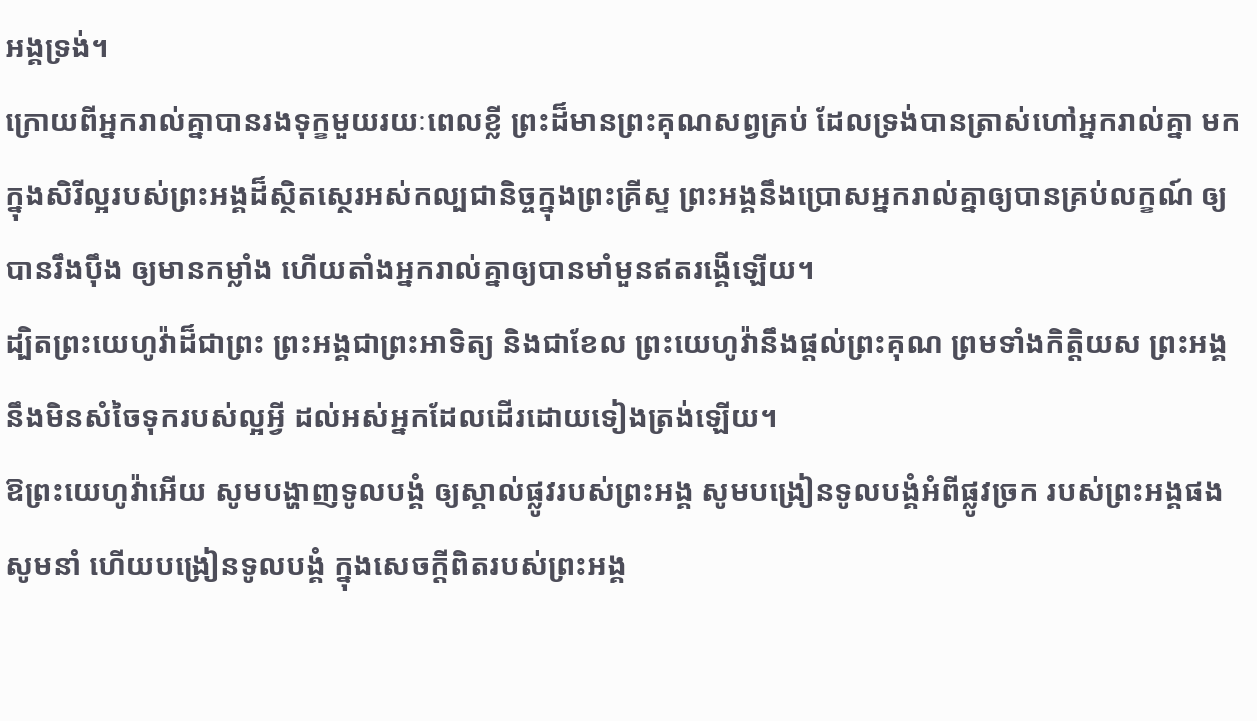អង្គទ្រង់។
ក្រោយពីអ្នករាល់គ្នាបានរងទុក្ខមួយរយៈពេលខ្លី ព្រះដ៏មានព្រះគុណសព្វគ្រប់ ដែលទ្រង់បានត្រាស់ហៅអ្នករាល់គ្នា មកក្នុងសិរីល្អរបស់ព្រះអង្គដ៏ស្ថិតស្ថេរអស់កល្បជានិច្ចក្នុងព្រះគ្រីស្ទ ព្រះអង្គនឹងប្រោសអ្នករាល់គ្នាឲ្យបានគ្រប់លក្ខណ៍ ឲ្យបានរឹងប៉ឹង ឲ្យមានកម្លាំង ហើយតាំងអ្នករាល់គ្នាឲ្យបានមាំមួនឥតរង្គើឡើយ។
ដ្បិតព្រះយេហូវ៉ាដ៏ជាព្រះ ព្រះអង្គជាព្រះអាទិត្យ និងជាខែល ព្រះយេហូវ៉ានឹងផ្តល់ព្រះគុណ ព្រមទាំងកិត្តិយស ព្រះអង្គនឹងមិនសំចៃទុករបស់ល្អអ្វី ដល់អស់អ្នកដែលដើរដោយទៀងត្រង់ឡើយ។
ឱព្រះយេហូវ៉ាអើយ សូមបង្ហាញទូលបង្គំ ឲ្យស្គាល់ផ្លូវរបស់ព្រះអង្គ សូមបង្រៀនទូលបង្គំអំពីផ្លូវច្រក របស់ព្រះអង្គផង សូមនាំ ហើយបង្រៀនទូលបង្គំ ក្នុងសេចក្ដីពិតរបស់ព្រះអង្គ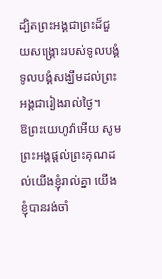ដ្បិតព្រះអង្គជាព្រះដ៏ជួយសង្គ្រោះរបស់ទូលបង្គំ ទូលបង្គំសង្ឃឹមដល់ព្រះអង្គជារៀងរាល់ថ្ងៃ។
ឱព្រះយេហូវ៉ាអើយ សូមព្រះអង្គផ្តល់ព្រះគុណដល់យើងខ្ញុំរាល់គ្នា យើងខ្ញុំបានរង់ចាំ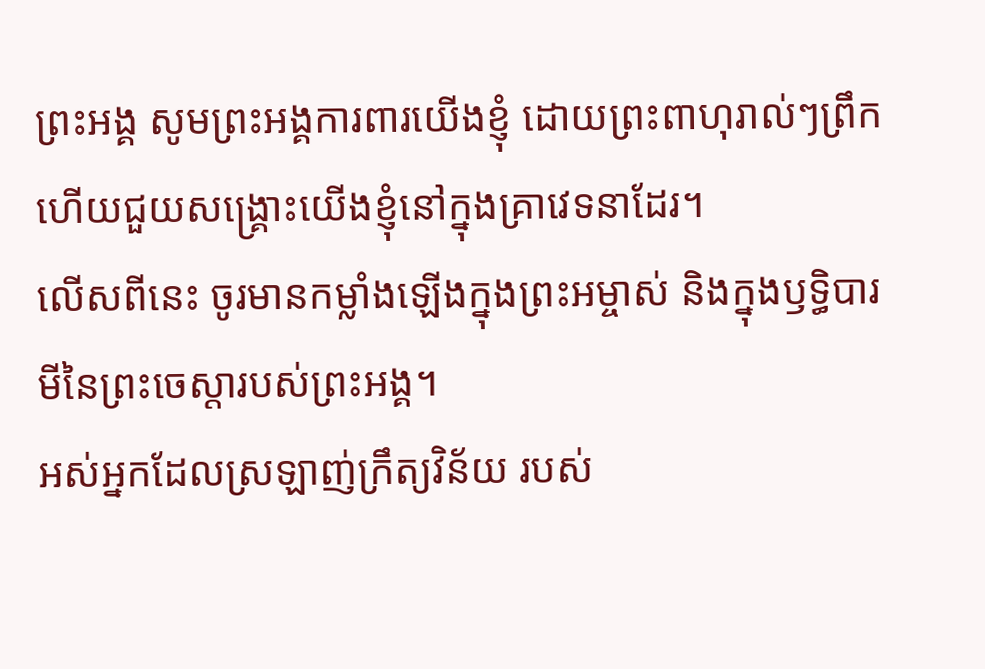ព្រះអង្គ សូមព្រះអង្គការពារយើងខ្ញុំ ដោយព្រះពាហុរាល់ៗព្រឹក ហើយជួយសង្គ្រោះយើងខ្ញុំនៅក្នុងគ្រាវេទនាដែរ។
លើសពីនេះ ចូរមានកម្លាំងឡើងក្នុងព្រះអម្ចាស់ និងក្នុងឫទ្ធិបារមីនៃព្រះចេស្តារបស់ព្រះអង្គ។
អស់អ្នកដែលស្រឡាញ់ក្រឹត្យវិន័យ របស់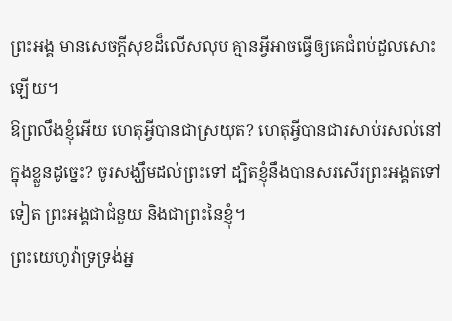ព្រះអង្គ មានសេចក្ដីសុខដ៏លើសលុប គ្មានអ្វីអាចធ្វើឲ្យគេជំពប់ដួលសោះឡើយ។
ឱព្រលឹងខ្ញុំអើយ ហេតុអ្វីបានជាស្រយុត? ហេតុអ្វីបានជារសាប់រសល់នៅក្នុងខ្លួនដូច្នេះ? ចូរសង្ឃឹមដល់ព្រះទៅ ដ្បិតខ្ញុំនឹងបានសរសើរព្រះអង្គតទៅទៀត ព្រះអង្គជាជំនួយ និងជាព្រះនៃខ្ញុំ។
ព្រះយេហូវ៉ាទ្រទ្រង់អ្ន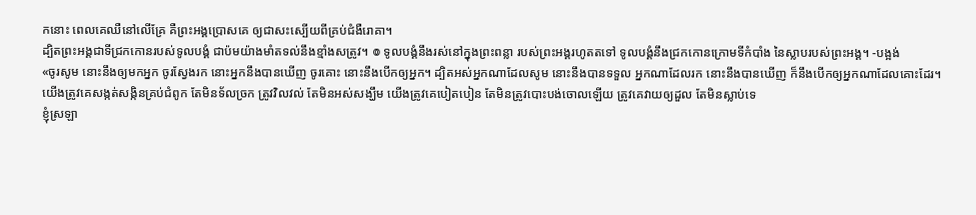កនោះ ពេលគេឈឺនៅលើគ្រែ គឺព្រះអង្គប្រោសគេ ឲ្យជាសះស្បើយពីគ្រប់ជំងឺរោគា។
ដ្បិតព្រះអង្គជាទីជ្រកកោនរបស់ទូលបង្គំ ជាប៉មយ៉ាងមាំតទល់នឹងខ្មាំងសត្រូវ។ ៙ ទូលបង្គំនឹងរស់នៅក្នុងព្រះពន្លា របស់ព្រះអង្គរហូតតទៅ ទូលបង្គំនឹងជ្រកកោនក្រោមទីកំបាំង នៃស្លាបរបស់ព្រះអង្គ។ -បង្អង់
«ចូរសូម នោះនឹងឲ្យមកអ្នក ចូរស្វែងរក នោះអ្នកនឹងបានឃើញ ចូរគោះ នោះនឹងបើកឲ្យអ្នក។ ដ្បិតអស់អ្នកណាដែលសូម នោះនឹងបានទទួល អ្នកណាដែលរក នោះនឹងបានឃើញ ក៏នឹងបើកឲ្យអ្នកណាដែលគោះដែរ។
យើងត្រូវគេសង្កត់សង្កិនគ្រប់ជំពូក តែមិនទ័លច្រក ត្រូវវិលវល់ តែមិនអស់សង្ឃឹម យើងត្រូវគេបៀតបៀន តែមិនត្រូវបោះបង់ចោលឡើយ ត្រូវគេវាយឲ្យដួល តែមិនស្លាប់ទេ
ខ្ញុំស្រឡា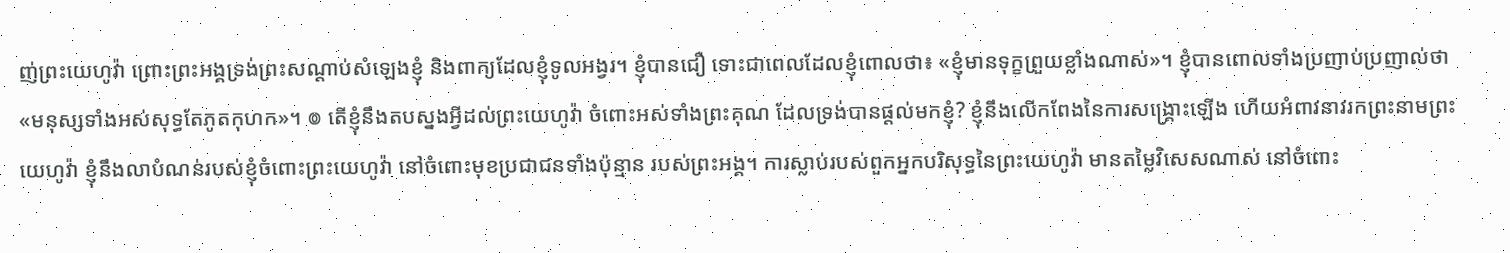ញ់ព្រះយេហូវ៉ា ព្រោះព្រះអង្គទ្រង់ព្រះសណ្ដាប់សំឡេងខ្ញុំ និងពាក្យដែលខ្ញុំទូលអង្វរ។ ខ្ញុំបានជឿ ទោះជាពេលដែលខ្ញុំពោលថា៖ «ខ្ញុំមានទុក្ខព្រួយខ្លាំងណាស់»។ ខ្ញុំបានពោលទាំងប្រញាប់ប្រញាល់ថា «មនុស្សទាំងអស់សុទ្ធតែភូតកុហក»។ ៙ តើខ្ញុំនឹងតបស្នងអ្វីដល់ព្រះយេហូវ៉ា ចំពោះអស់ទាំងព្រះគុណ ដែលទ្រង់បានផ្តល់មកខ្ញុំ? ខ្ញុំនឹងលើកពែងនៃការសង្គ្រោះឡើង ហើយអំពាវនាវរកព្រះនាមព្រះយេហូវ៉ា ខ្ញុំនឹងលាបំណន់របស់ខ្ញុំចំពោះព្រះយេហូវ៉ា នៅចំពោះមុខប្រជាជនទាំងប៉ុន្មាន របស់ព្រះអង្គ។ ការស្លាប់របស់ពួកអ្នកបរិសុទ្ធនៃព្រះយេហូវ៉ា មានតម្លៃវិសេសណាស់ នៅចំពោះ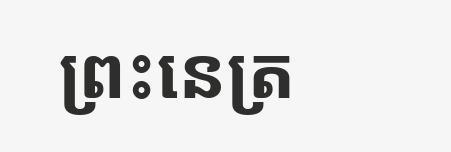ព្រះនេត្រ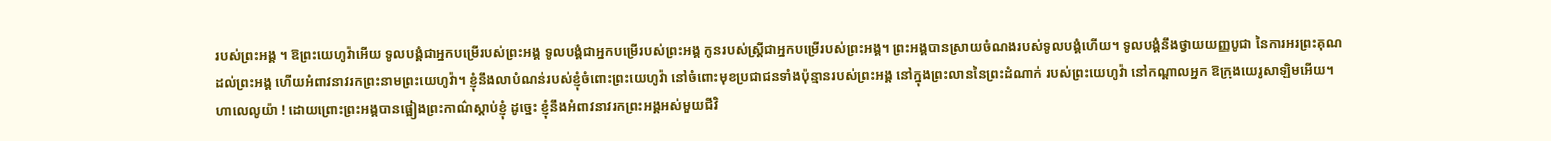របស់ព្រះអង្គ ។ ឱព្រះយេហូវ៉ាអើយ ទូលបង្គំជាអ្នកបម្រើរបស់ព្រះអង្គ ទូលបង្គំជាអ្នកបម្រើរបស់ព្រះអង្គ កូនរបស់ស្ត្រីជាអ្នកបម្រើរបស់ព្រះអង្គ។ ព្រះអង្គបានស្រាយចំណងរបស់ទូលបង្គំហើយ។ ទូលបង្គំនឹងថ្វាយយញ្ញបូជា នៃការអរព្រះគុណដល់ព្រះអង្គ ហើយអំពាវនាវរកព្រះនាមព្រះយេហូវ៉ា។ ខ្ញុំនឹងលាបំណន់របស់ខ្ញុំចំពោះព្រះយេហូវ៉ា នៅចំពោះមុខប្រជាជនទាំងប៉ុន្មានរបស់ព្រះអង្គ នៅក្នុងព្រះលាននៃព្រះដំណាក់ របស់ព្រះយេហូវ៉ា នៅកណ្ដាលអ្នក ឱក្រុងយេរូសាឡិមអើយ។ ហាលេលូយ៉ា ! ដោយព្រោះព្រះអង្គបានផ្អៀងព្រះកាណ៌ស្តាប់ខ្ញុំ ដូច្នេះ ខ្ញុំនឹងអំពាវនាវរកព្រះអង្គអស់មួយជីវិ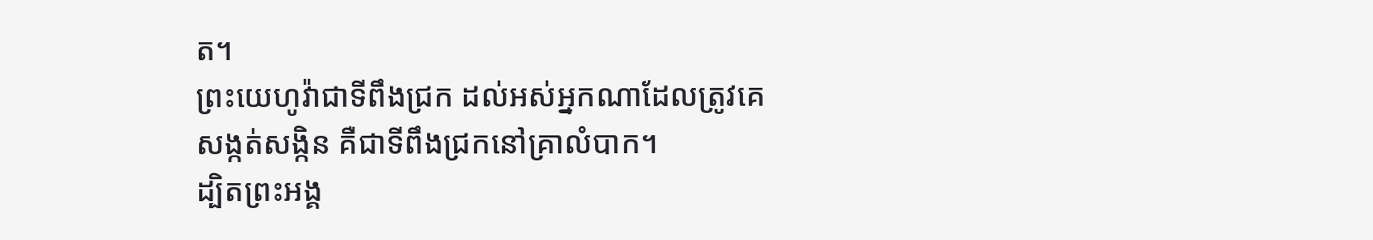ត។
ព្រះយេហូវ៉ាជាទីពឹងជ្រក ដល់អស់អ្នកណាដែលត្រូវគេសង្កត់សង្កិន គឺជាទីពឹងជ្រកនៅគ្រាលំបាក។
ដ្បិតព្រះអង្គ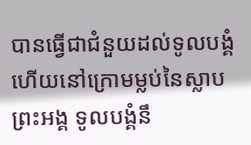បានធ្វើជាជំនួយដល់ទូលបង្គំ ហើយនៅក្រោមម្លប់នៃស្លាបព្រះអង្គ ទូលបង្គំនឹ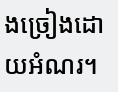ងច្រៀងដោយអំណរ។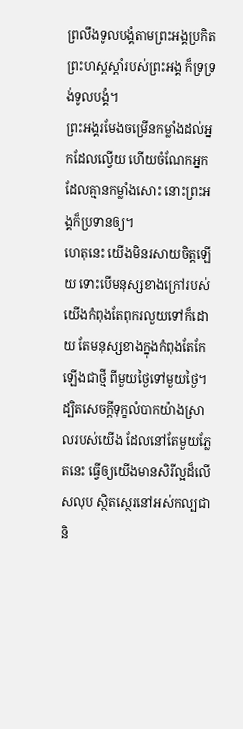ព្រលឹងទូលបង្គំតាមព្រះអង្គប្រកិត ព្រះហស្តស្តាំរបស់ព្រះអង្គ ក៏ទ្រទ្រង់ទូលបង្គំ។
ព្រះអង្គរមែងចម្រើនកម្លាំងដល់អ្នកដែលល្វើយ ហើយចំណែកអ្នកដែលគ្មានកម្លាំងសោះ នោះព្រះអង្គក៏ប្រទានឲ្យ។
ហេតុនេះ យើងមិនរសាយចិត្តឡើយ ទោះបើមនុស្សខាងក្រៅរបស់យើងកំពុងតែពុករលួយទៅក៏ដោយ តែមនុស្សខាងក្នុងកំពុងតែកែឡើងជាថ្មី ពីមួយថ្ងៃទៅមួយថ្ងៃ។ ដ្បិតសេចក្តីទុក្ខលំបាកយ៉ាងស្រាលរបស់យើង ដែលនៅតែមួយភ្លែតនេះ ធ្វើឲ្យយើងមានសិរីល្អដ៏លើសលុប ស្ថិតស្ថេរនៅអស់កល្បជានិ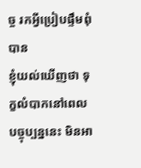ច្ច រកអ្វីប្រៀបផ្ទឹមពុំបាន
ខ្ញុំយល់ឃើញថា ទុក្ខលំបាកនៅពេលបច្ចុប្បន្ននេះ មិនអា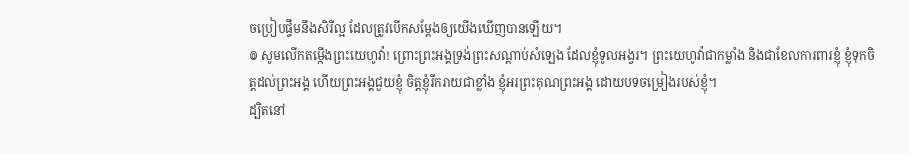ចប្រៀបផ្ទឹមនឹងសិរីល្អ ដែលត្រូវបើកសម្ដែងឲ្យយើងឃើញបានឡើយ។
៙ សូមលើកតម្កើងព្រះយេហូវ៉ា! ព្រោះព្រះអង្គទ្រង់ព្រះសណ្ដាប់សំឡេង ដែលខ្ញុំទូលអង្វរ។ ព្រះយេហូវ៉ាជាកម្លាំង និងជាខែលការពារខ្ញុំ ខ្ញុំទុកចិត្តដល់ព្រះអង្គ ហើយព្រះអង្គជួយខ្ញុំ ចិត្តខ្ញុំរីករាយជាខ្លាំង ខ្ញុំអរព្រះគុណព្រះអង្គ ដោយបទចម្រៀងរបស់ខ្ញុំ។
ដ្បិតនៅ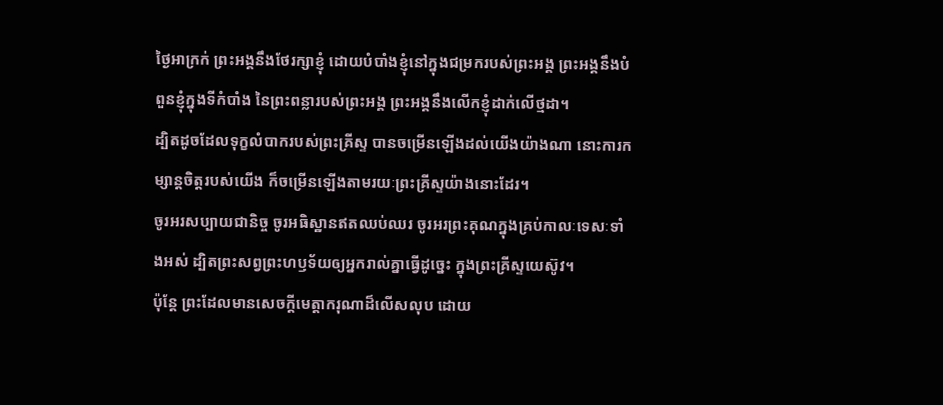ថ្ងៃអាក្រក់ ព្រះអង្គនឹងថែរក្សាខ្ញុំ ដោយបំបាំងខ្ញុំនៅក្នុងជម្រករបស់ព្រះអង្គ ព្រះអង្គនឹងបំពួនខ្ញុំក្នុងទីកំបាំង នៃព្រះពន្លារបស់ព្រះអង្គ ព្រះអង្គនឹងលើកខ្ញុំដាក់លើថ្មដា។
ដ្បិតដូចដែលទុក្ខលំបាករបស់ព្រះគ្រីស្ទ បានចម្រើនឡើងដល់យើងយ៉ាងណា នោះការកម្សាន្តចិត្តរបស់យើង ក៏ចម្រើនឡើងតាមរយៈព្រះគ្រីស្ទយ៉ាងនោះដែរ។
ចូរអរសប្បាយជានិច្ច ចូរអធិស្ឋានឥតឈប់ឈរ ចូរអរព្រះគុណក្នុងគ្រប់កាលៈទេសៈទាំងអស់ ដ្បិតព្រះសព្វព្រះហឫទ័យឲ្យអ្នករាល់គ្នាធ្វើដូច្នេះ ក្នុងព្រះគ្រីស្ទយេស៊ូវ។
ប៉ុន្តែ ព្រះដែលមានសេចក្តីមេត្តាករុណាដ៏លើសលុប ដោយ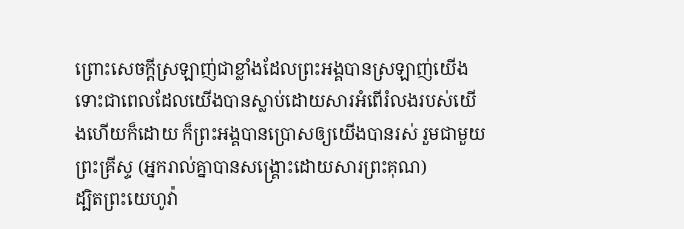ព្រោះសេចក្តីស្រឡាញ់ជាខ្លាំងដែលព្រះអង្គបានស្រឡាញ់យើង ទោះជាពេលដែលយើងបានស្លាប់ដោយសារអំពើរំលងរបស់យើងហើយក៏ដោយ ក៏ព្រះអង្គបានប្រោសឲ្យយើងបានរស់ រួមជាមួយព្រះគ្រីស្ទ (អ្នករាល់គ្នាបានសង្រ្គោះដោយសារព្រះគុណ)
ដ្បិតព្រះយេហូវ៉ា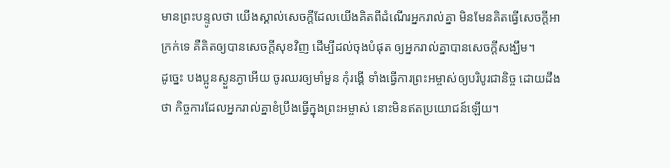មានព្រះបន្ទូលថា យើងស្គាល់សេចក្ដីដែលយើងគិតពីដំណើរអ្នករាល់គ្នា មិនមែនគិតធ្វើសេចក្ដីអាក្រក់ទេ គឺគិតឲ្យបានសេចក្ដីសុខវិញ ដើម្បីដល់ចុងបំផុត ឲ្យអ្នករាល់គ្នាបានសេចក្ដីសង្ឃឹម។
ដូច្នេះ បងប្អូនស្ងួនភ្ងាអើយ ចូរឈរឲ្យមាំមួន កុំរង្គើ ទាំងធ្វើការព្រះអម្ចាស់ឲ្យបរិបូរជានិច្ច ដោយដឹងថា កិច្ចការដែលអ្នករាល់គ្នាខំប្រឹងធ្វើក្នុងព្រះអម្ចាស់ នោះមិនឥតប្រយោជន៍ឡើយ។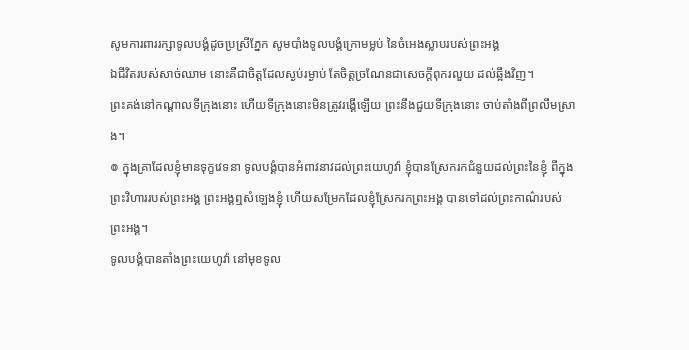សូមការពាររក្សាទូលបង្គំដូចប្រស្រីភ្នែក សូមបាំងទូលបង្គំក្រោមម្លប់ នៃចំអេងស្លាបរបស់ព្រះអង្គ
ឯជីវិតរបស់សាច់ឈាម នោះគឺជាចិត្តដែលស្ងប់រម្ងាប់ តែចិត្តច្រណែនជាសេចក្ដីពុករលួយ ដល់ឆ្អឹងវិញ។
ព្រះគង់នៅកណ្ដាលទីក្រុងនោះ ហើយទីក្រុងនោះមិនត្រូវរង្គើឡើយ ព្រះនឹងជួយទីក្រុងនោះ ចាប់តាំងពីព្រលឹមស្រាង។
៙ ក្នុងគ្រាដែលខ្ញុំមានទុក្ខវេទនា ទូលបង្គំបានអំពាវនាវដល់ព្រះយេហូវ៉ា ខ្ញុំបានស្រែករកជំនួយដល់ព្រះនៃខ្ញុំ ពីក្នុងព្រះវិហាររបស់ព្រះអង្គ ព្រះអង្គឮសំឡេងខ្ញុំ ហើយសម្រែកដែលខ្ញុំស្រែករកព្រះអង្គ បានទៅដល់ព្រះកាណ៌របស់ព្រះអង្គ។
ទូលបង្គំបានតាំងព្រះយេហូវ៉ា នៅមុខទូល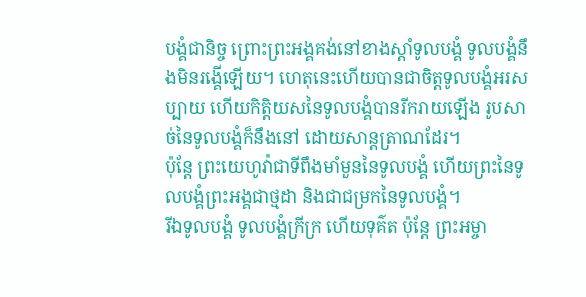បង្គំជានិច្ច ព្រោះព្រះអង្គគង់នៅខាងស្តាំទូលបង្គំ ទូលបង្គំនឹងមិនរង្គើឡើយ។ ហេតុនេះហើយបានជាចិត្តទូលបង្គំអរសប្បាយ ហើយកិត្តិយសនៃទូលបង្គំបានរីករាយឡើង រូបសាច់នៃទូលបង្គំក៏នឹងនៅ ដោយសាន្តត្រាណដែរ។
ប៉ុន្តែ ព្រះយេហូវ៉ាជាទីពឹងមាំមួននៃទូលបង្គំ ហើយព្រះនៃទូលបង្គំព្រះអង្គជាថ្មដា និងជាជម្រកនៃទូលបង្គំ។
រីឯទូលបង្គំ ទូលបង្គំក្រីក្រ ហើយទុគ៌ត ប៉ុន្តែ ព្រះអម្ចា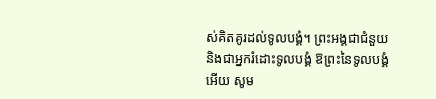ស់គិតគូរដល់ទូលបង្គំ។ ព្រះអង្គជាជំនួយ និងជាអ្នករំដោះទូលបង្គំ ឱព្រះនៃទូលបង្គំអើយ សូម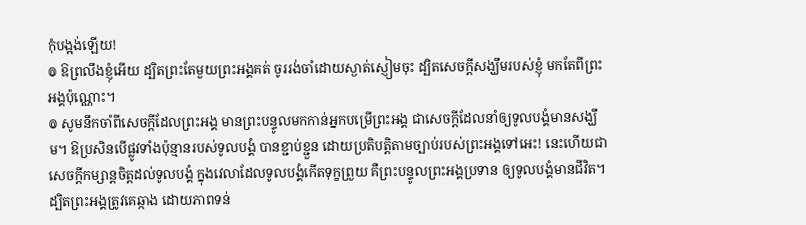កុំបង្អង់ឡើយ!
៙ ឱព្រលឹងខ្ញុំអើយ ដ្បិតព្រះតែមួយព្រះអង្គគត់ ចូររង់ចាំដោយស្ងាត់ស្ញៀមចុះ ដ្បិតសេចក្ដីសង្ឃឹមរបស់ខ្ញុំ មកតែពីព្រះអង្គប៉ុណ្ណោះ។
៙ សូមនឹកចាំពីសេចក្ដីដែលព្រះអង្គ មានព្រះបន្ទូលមកកាន់អ្នកបម្រើព្រះអង្គ ជាសេចក្ដីដែលនាំឲ្យទូលបង្គំមានសង្ឃឹម។ ឱប្រសិនបើផ្លូវទាំងប៉ុន្មានរបស់ទូលបង្គំ បានខ្ជាប់ខ្ជួន ដោយប្រតិបត្តិតាមច្បាប់របស់ព្រះអង្គទៅអេះ! នេះហើយជាសេចក្ដីកម្សាន្តចិត្តដល់ទូលបង្គំ ក្នុងវេលាដែលទូលបង្គំកើតទុក្ខព្រួយ គឺព្រះបន្ទូលព្រះអង្គប្រទាន ឲ្យទូលបង្គំមានជីវិត។
ដ្បិតព្រះអង្គត្រូវគេឆ្កាង ដោយភាពទន់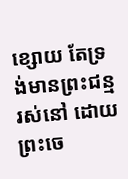ខ្សោយ តែទ្រង់មានព្រះជន្មរស់នៅ ដោយព្រះចេ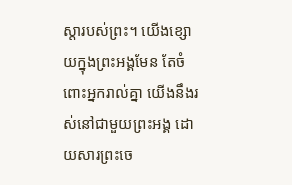ស្តារបស់ព្រះ។ យើងខ្សោយក្នុងព្រះអង្គមែន តែចំពោះអ្នករាល់គ្នា យើងនឹងរស់នៅជាមួយព្រះអង្គ ដោយសារព្រះចេ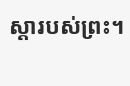ស្តារបស់ព្រះ។